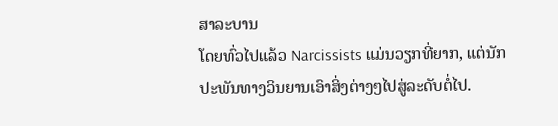ສາລະບານ
ໂດຍທົ່ວໄປແລ້ວ Narcissists ແມ່ນວຽກທີ່ຍາກ, ແຕ່ນັກປະພັນທາງວິນຍານເອົາສິ່ງຕ່າງໆໄປສູ່ລະດັບຕໍ່ໄປ.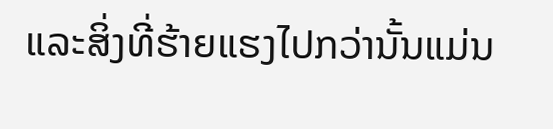ແລະສິ່ງທີ່ຮ້າຍແຮງໄປກວ່ານັ້ນແມ່ນ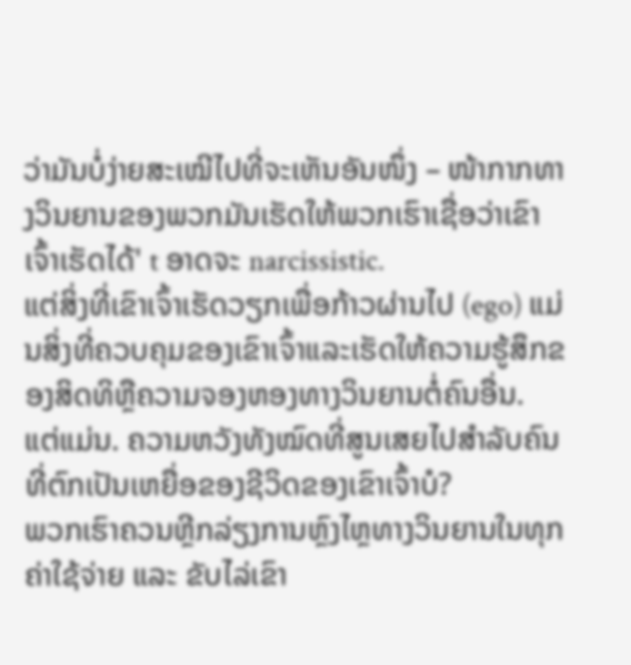ວ່າມັນບໍ່ງ່າຍສະເໝີໄປທີ່ຈະເຫັນອັນໜຶ່ງ – ໜ້າກາກທາງວິນຍານຂອງພວກມັນເຮັດໃຫ້ພວກເຮົາເຊື່ອວ່າເຂົາເຈົ້າເຮັດໄດ້' t ອາດຈະ narcissistic.
ແຕ່ສິ່ງທີ່ເຂົາເຈົ້າເຮັດວຽກເພື່ອກ້າວຜ່ານໄປ (ego) ແມ່ນສິ່ງທີ່ຄວບຄຸມຂອງເຂົາເຈົ້າແລະເຮັດໃຫ້ຄວາມຮູ້ສຶກຂອງສິດທິຫຼືຄວາມຈອງຫອງທາງວິນຍານຕໍ່ຄົນອື່ນ.
ແຕ່ແມ່ນ. ຄວາມຫວັງທັງໝົດທີ່ສູນເສຍໄປສຳລັບຄົນທີ່ຕົກເປັນເຫຍື່ອຂອງຊີວິດຂອງເຂົາເຈົ້າບໍ?
ພວກເຮົາຄວນຫຼີກລ່ຽງການຫຼົງໄຫຼທາງວິນຍານໃນທຸກຄ່າໃຊ້ຈ່າຍ ແລະ ຂັບໄລ່ເຂົາ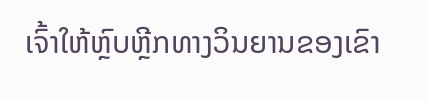ເຈົ້າໃຫ້ຫຼົບຫຼີກທາງວິນຍານຂອງເຂົາ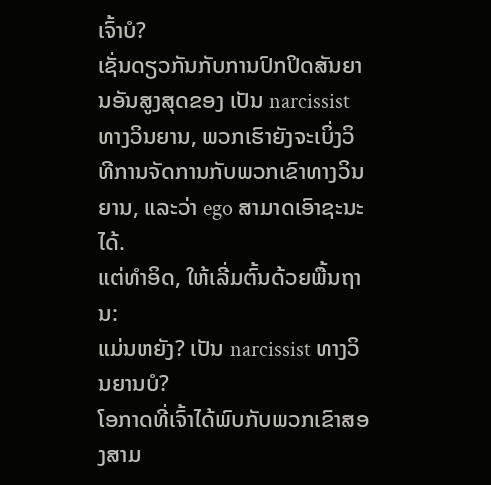ເຈົ້າບໍ?
ເຊັ່ນດຽວກັນກັບການປົກປິດສັນຍານອັນສູງສຸດຂອງ ເປັນ narcissist ທາງວິນຍານ, ພວກເຮົາຍັງຈະເບິ່ງວິທີການຈັດການກັບພວກເຂົາທາງວິນຍານ, ແລະວ່າ ego ສາມາດເອົາຊະນະໄດ້.
ແຕ່ທໍາອິດ, ໃຫ້ເລີ່ມຕົ້ນດ້ວຍພື້ນຖານ:
ແມ່ນຫຍັງ? ເປັນ narcissist ທາງວິນຍານບໍ?
ໂອກາດທີ່ເຈົ້າໄດ້ພົບກັບພວກເຂົາສອງສາມ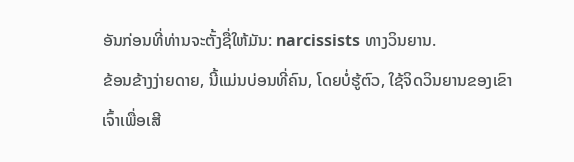ອັນກ່ອນທີ່ທ່ານຈະຕັ້ງຊື່ໃຫ້ມັນ: narcissists ທາງວິນຍານ.
ຂ້ອນຂ້າງງ່າຍດາຍ, ນີ້ແມ່ນບ່ອນທີ່ຄົນ, ໂດຍບໍ່ຮູ້ຕົວ, ໃຊ້ຈິດວິນຍານຂອງເຂົາເຈົ້າເພື່ອເສີ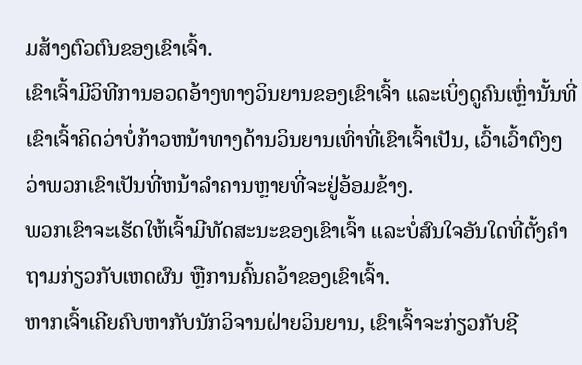ມສ້າງຕົວຕົນຂອງເຂົາເຈົ້າ.
ເຂົາເຈົ້າມີວິທີການອວດອ້າງທາງວິນຍານຂອງເຂົາເຈົ້າ ແລະເບິ່ງດູຄົນເຫຼົ່ານັ້ນທີ່ເຂົາເຈົ້າຄິດວ່າບໍ່ກ້າວຫນ້າທາງດ້ານວິນຍານເທົ່າທີ່ເຂົາເຈົ້າເປັນ, ເວົ້າເວົ້າຕົງໆວ່າພວກເຂົາເປັນທີ່ຫນ້າລໍາຄານຫຼາຍທີ່ຈະຢູ່ອ້ອມຂ້າງ.
ພວກເຂົາຈະເຮັດໃຫ້ເຈົ້າມີທັດສະນະຂອງເຂົາເຈົ້າ ແລະບໍ່ສົນໃຈອັນໃດທີ່ຕັ້ງຄຳຖາມກ່ຽວກັບເຫດຜົນ ຫຼືການຄົ້ນຄວ້າຂອງເຂົາເຈົ້າ.
ຫາກເຈົ້າເຄີຍຄົບຫາກັບນັກວິຈານຝ່າຍວິນຍານ, ເຂົາເຈົ້າຈະກ່ຽວກັບຊີ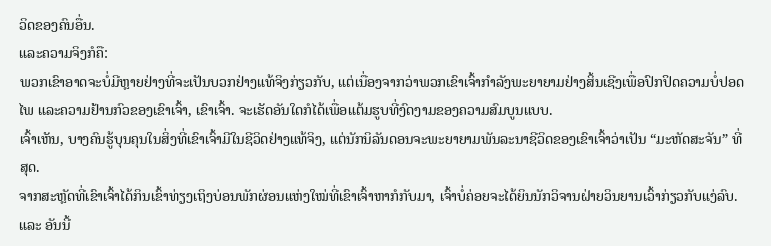ວິດຂອງຄົນອື່ນ.
ແລະຄວາມຈິງກໍຄື:
ພວກເຂົາອາດຈະບໍ່ມີຫຼາຍຢ່າງທີ່ຈະເປັນບວກຢ່າງແທ້ຈິງກ່ຽວກັບ, ແຕ່ເນື່ອງຈາກວ່າພວກເຂົາເຈົ້າກໍາລັງພະຍາຍາມຢ່າງສິ້ນເຊີງເພື່ອປົກປິດຄວາມບໍ່ປອດໄພ ແລະຄວາມຢ້ານກົວຂອງເຂົາເຈົ້າ, ເຂົາເຈົ້າ. ຈະເຮັດອັນໃດກໍໄດ້ເພື່ອແຕ້ມຮູບທີ່ງົດງາມຂອງຄວາມສົມບູນແບບ.
ເຈົ້າເຫັນ, ບາງຄົນຮູ້ບຸນຄຸນໃນສິ່ງທີ່ເຂົາເຈົ້າມີໃນຊີວິດຢ່າງແທ້ຈິງ, ແຕ່ນັກນິລັນດອນຈະພະຍາຍາມພັນລະນາຊີວິດຂອງເຂົາເຈົ້າວ່າເປັນ “ມະຫັດສະຈັນ” ທີ່ສຸດ.
ຈາກສະຫຼັດທີ່ເຂົາເຈົ້າໄດ້ກິນເຂົ້າທ່ຽງເຖິງບ່ອນພັກຜ່ອນແຫ່ງໃໝ່ທີ່ເຂົາເຈົ້າຫາກໍກັບມາ, ເຈົ້າບໍ່ຄ່ອຍຈະໄດ້ຍິນນັກວິຈານຝ່າຍວິນຍານເວົ້າກ່ຽວກັບແງ່ລົບ.
ແລະ ອັນນີ້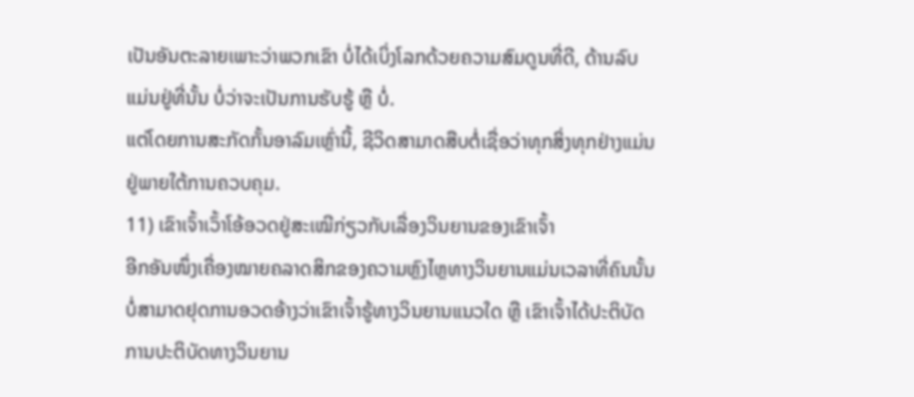ເປັນອັນຕະລາຍເພາະວ່າພວກເຂົາ ບໍ່ໄດ້ເບິ່ງໂລກດ້ວຍຄວາມສົມດູນທີ່ດີ, ດ້ານລົບແມ່ນຢູ່ທີ່ນັ້ນ ບໍ່ວ່າຈະເປັນການຮັບຮູ້ ຫຼື ບໍ່.
ແຕ່ໂດຍການສະກັດກັ້ນອາລົມເຫຼົ່ານີ້, ຊີວິດສາມາດສືບຕໍ່ເຊື່ອວ່າທຸກສິ່ງທຸກຢ່າງແມ່ນຢູ່ພາຍໃຕ້ການຄວບຄຸມ.
11) ເຂົາເຈົ້າເວົ້າໂອ້ອວດຢູ່ສະເໝີກ່ຽວກັບເລື່ອງວິນຍານຂອງເຂົາເຈົ້າ
ອີກອັນໜຶ່ງເຄື່ອງໝາຍຄລາດສິກຂອງຄວາມຫຼົງໄຫຼທາງວິນຍານແມ່ນເວລາທີ່ຄົນນັ້ນບໍ່ສາມາດຢຸດການອວດອ້າງວ່າເຂົາເຈົ້າຮູ້ທາງວິນຍານແນວໃດ ຫຼື ເຂົາເຈົ້າໄດ້ປະຕິບັດການປະຕິບັດທາງວິນຍານ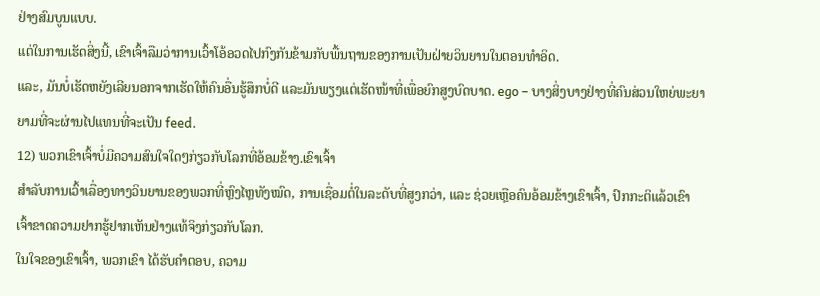ຢ່າງສົມບູນແບບ.
ແຕ່ໃນການເຮັດສິ່ງນີ້, ເຂົາເຈົ້າລືມວ່າການເວົ້າໂອ້ອວດໄປກົງກັນຂ້າມກັບພື້ນຖານຂອງການເປັນຝ່າຍວິນຍານໃນຕອນທໍາອິດ.
ແລະ, ມັນບໍ່ເຮັດຫຍັງເລີຍນອກຈາກເຮັດໃຫ້ຄົນອື່ນຮູ້ສຶກບໍ່ດີ ແລະມັນພຽງແຕ່ເຮັດໜ້າທີ່ເພື່ອຍົກສູງບົດບາດ. ego – ບາງສິ່ງບາງຢ່າງທີ່ຄົນສ່ວນໃຫຍ່ພະຍາຍາມທີ່ຈະຜ່ານໄປແທນທີ່ຈະເປັນ feed.
12) ພວກເຂົາເຈົ້າບໍ່ມີຄວາມສົນໃຈໃດໆກ່ຽວກັບໂລກທີ່ອ້ອມຂ້າງ.ເຂົາເຈົ້າ
ສຳລັບການເວົ້າເລື່ອງທາງວິນຍານຂອງພວກທີ່ຫຼົງໄຫຼທັງໝົດ, ການເຊື່ອມຕໍ່ໃນລະດັບທີ່ສູງກວ່າ, ແລະ ຊ່ວຍເຫຼືອຄົນອ້ອມຂ້າງເຂົາເຈົ້າ, ປົກກະຕິແລ້ວເຂົາເຈົ້າຂາດຄວາມຢາກຮູ້ຢາກເຫັນຢ່າງແທ້ຈິງກ່ຽວກັບໂລກ.
ໃນໃຈຂອງເຂົາເຈົ້າ, ພວກເຂົາ ໄດ້ຮັບຄໍາຕອບ, ຄວາມ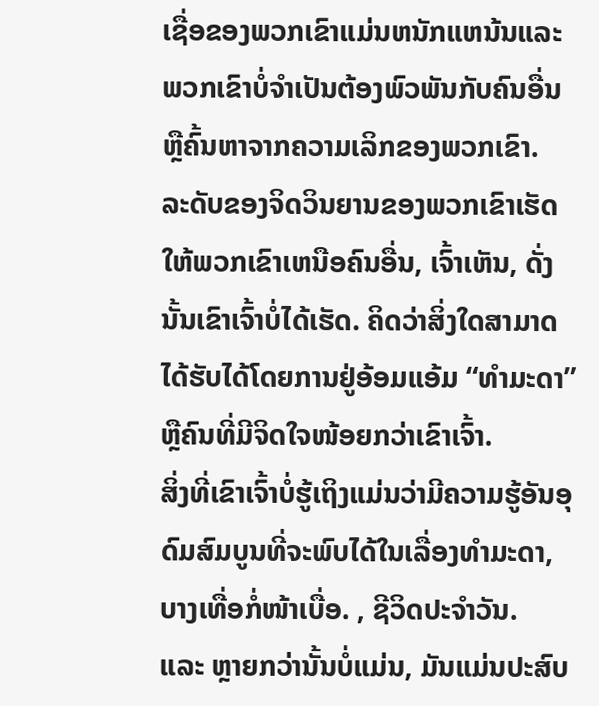ເຊື່ອຂອງພວກເຂົາແມ່ນຫນັກແຫນ້ນແລະພວກເຂົາບໍ່ຈໍາເປັນຕ້ອງພົວພັນກັບຄົນອື່ນຫຼືຄົ້ນຫາຈາກຄວາມເລິກຂອງພວກເຂົາ.
ລະດັບຂອງຈິດວິນຍານຂອງພວກເຂົາເຮັດໃຫ້ພວກເຂົາເຫນືອຄົນອື່ນ, ເຈົ້າເຫັນ, ດັ່ງນັ້ນເຂົາເຈົ້າບໍ່ໄດ້ເຮັດ. ຄິດວ່າສິ່ງໃດສາມາດໄດ້ຮັບໄດ້ໂດຍການຢູ່ອ້ອມແອ້ມ “ທຳມະດາ” ຫຼືຄົນທີ່ມີຈິດໃຈໜ້ອຍກວ່າເຂົາເຈົ້າ.
ສິ່ງທີ່ເຂົາເຈົ້າບໍ່ຮູ້ເຖິງແມ່ນວ່າມີຄວາມຮູ້ອັນອຸດົມສົມບູນທີ່ຈະພົບໄດ້ໃນເລື່ອງທຳມະດາ, ບາງເທື່ອກໍ່ໜ້າເບື່ອ. , ຊີວິດປະຈຳວັນ.
ແລະ ຫຼາຍກວ່ານັ້ນບໍ່ແມ່ນ, ມັນແມ່ນປະສົບ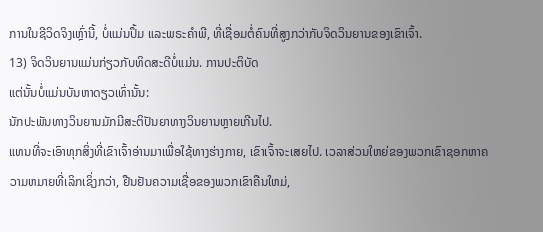ການໃນຊີວິດຈິງເຫຼົ່ານີ້, ບໍ່ແມ່ນປຶ້ມ ແລະພຣະຄໍາພີ, ທີ່ເຊື່ອມຕໍ່ຄົນທີ່ສູງກວ່າກັບຈິດວິນຍານຂອງເຂົາເຈົ້າ.
13) ຈິດວິນຍານແມ່ນກ່ຽວກັບທິດສະດີບໍ່ແມ່ນ. ການປະຕິບັດ
ແຕ່ນັ້ນບໍ່ແມ່ນບັນຫາດຽວເທົ່ານັ້ນ:
ນັກປະພັນທາງວິນຍານມັກມີສະຕິປັນຍາທາງວິນຍານຫຼາຍເກີນໄປ.
ແທນທີ່ຈະເອົາທຸກສິ່ງທີ່ເຂົາເຈົ້າອ່ານມາເພື່ອໃຊ້ທາງຮ່າງກາຍ, ເຂົາເຈົ້າຈະເສຍໄປ. ເວລາສ່ວນໃຫຍ່ຂອງພວກເຂົາຊອກຫາຄວາມຫມາຍທີ່ເລິກເຊິ່ງກວ່າ, ຢືນຢັນຄວາມເຊື່ອຂອງພວກເຂົາຄືນໃຫມ່,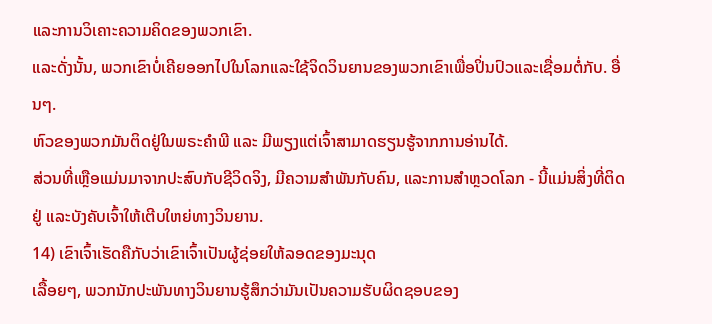ແລະການວິເຄາະຄວາມຄິດຂອງພວກເຂົາ.
ແລະດັ່ງນັ້ນ, ພວກເຂົາບໍ່ເຄີຍອອກໄປໃນໂລກແລະໃຊ້ຈິດວິນຍານຂອງພວກເຂົາເພື່ອປິ່ນປົວແລະເຊື່ອມຕໍ່ກັບ. ອື່ນໆ.
ຫົວຂອງພວກມັນຕິດຢູ່ໃນພຣະຄຳພີ ແລະ ມີພຽງແຕ່ເຈົ້າສາມາດຮຽນຮູ້ຈາກການອ່ານໄດ້.
ສ່ວນທີ່ເຫຼືອແມ່ນມາຈາກປະສົບກັບຊີວິດຈິງ, ມີຄວາມສໍາພັນກັບຄົນ, ແລະການສຳຫຼວດໂລກ - ນີ້ແມ່ນສິ່ງທີ່ຕິດຢູ່ ແລະບັງຄັບເຈົ້າໃຫ້ເຕີບໃຫຍ່ທາງວິນຍານ.
14) ເຂົາເຈົ້າເຮັດຄືກັບວ່າເຂົາເຈົ້າເປັນຜູ້ຊ່ອຍໃຫ້ລອດຂອງມະນຸດ
ເລື້ອຍໆ, ພວກນັກປະພັນທາງວິນຍານຮູ້ສຶກວ່າມັນເປັນຄວາມຮັບຜິດຊອບຂອງ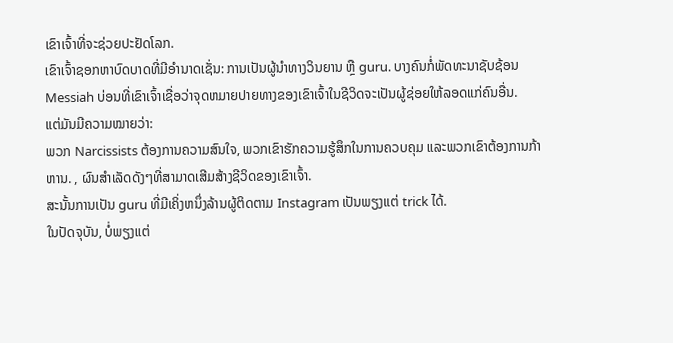ເຂົາເຈົ້າທີ່ຈະຊ່ວຍປະຢັດໂລກ.
ເຂົາເຈົ້າຊອກຫາບົດບາດທີ່ມີອຳນາດເຊັ່ນ: ການເປັນຜູ້ນໍາທາງວິນຍານ ຫຼື guru. ບາງຄົນກໍ່ພັດທະນາຊັບຊ້ອນ Messiah ບ່ອນທີ່ເຂົາເຈົ້າເຊື່ອວ່າຈຸດຫມາຍປາຍທາງຂອງເຂົາເຈົ້າໃນຊີວິດຈະເປັນຜູ້ຊ່ອຍໃຫ້ລອດແກ່ຄົນອື່ນ.
ແຕ່ມັນມີຄວາມໝາຍວ່າ:
ພວກ Narcissists ຕ້ອງການຄວາມສົນໃຈ, ພວກເຂົາຮັກຄວາມຮູ້ສຶກໃນການຄວບຄຸມ ແລະພວກເຂົາຕ້ອງການກ້າຫານ. , ຜົນສໍາເລັດດັງໆທີ່ສາມາດເສີມສ້າງຊີວິດຂອງເຂົາເຈົ້າ.
ສະນັ້ນການເປັນ guru ທີ່ມີເຄິ່ງຫນຶ່ງລ້ານຜູ້ຕິດຕາມ Instagram ເປັນພຽງແຕ່ trick ໄດ້.
ໃນປັດຈຸບັນ, ບໍ່ພຽງແຕ່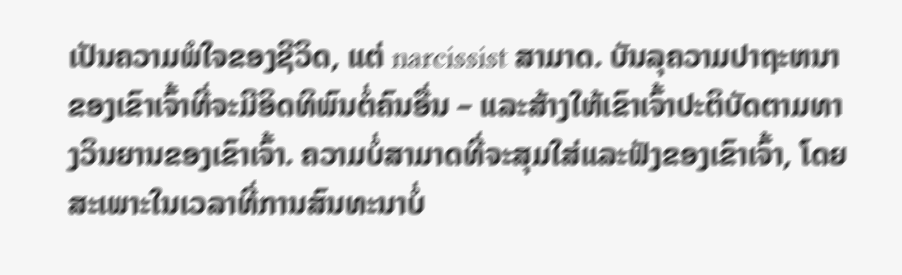ເປັນຄວາມພໍໃຈຂອງຊີວິດ, ແຕ່ narcissist ສາມາດ. ບັນລຸຄວາມປາຖະຫນາຂອງເຂົາເຈົ້າທີ່ຈະມີອິດທິພົນຕໍ່ຄົນອື່ນ – ແລະສ້າງໃຫ້ເຂົາເຈົ້າປະຕິບັດຕາມທາງວິນຍານຂອງເຂົາເຈົ້າ. ຄວາມບໍ່ສາມາດທີ່ຈະສຸມໃສ່ແລະຟັງຂອງເຂົາເຈົ້າ, ໂດຍສະເພາະໃນເວລາທີ່ການສົນທະນາບໍ່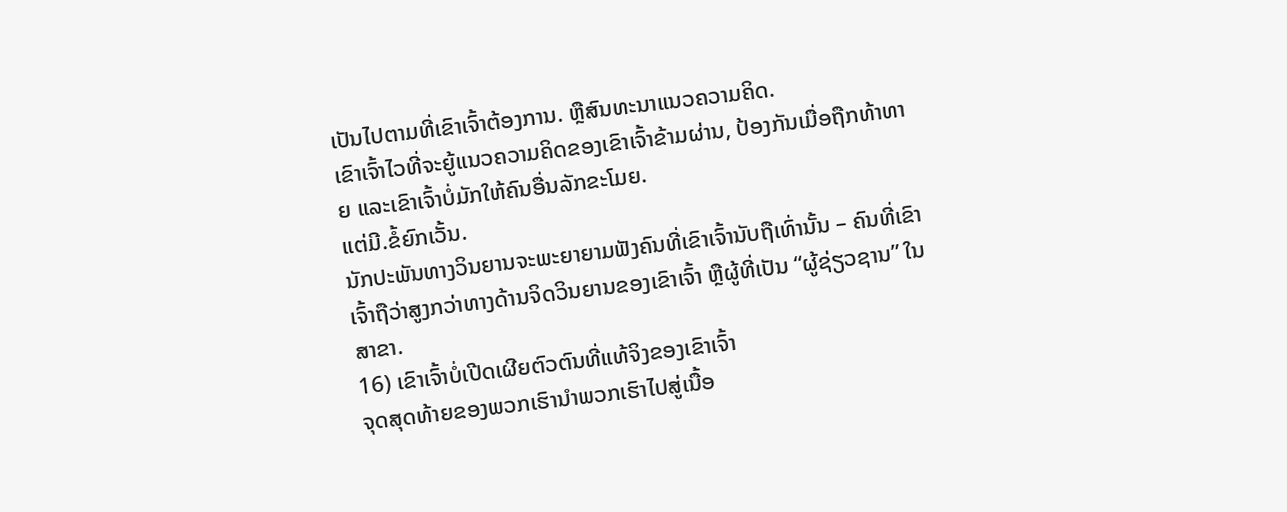ເປັນໄປຕາມທີ່ເຂົາເຈົ້າຕ້ອງການ. ຫຼືສົນທະນາແນວຄວາມຄິດ.
ເຂົາເຈົ້າໄວທີ່ຈະຍູ້ແນວຄວາມຄິດຂອງເຂົາເຈົ້າຂ້າມຜ່ານ, ປ້ອງກັນເມື່ອຖືກທ້າທາຍ ແລະເຂົາເຈົ້າບໍ່ມັກໃຫ້ຄົນອື່ນລັກຂະໂມຍ.
ແຕ່ມີ.ຂໍ້ຍົກເວັ້ນ.
ນັກປະພັນທາງວິນຍານຈະພະຍາຍາມຟັງຄົນທີ່ເຂົາເຈົ້ານັບຖືເທົ່ານັ້ນ – ຄົນທີ່ເຂົາເຈົ້າຖືວ່າສູງກວ່າທາງດ້ານຈິດວິນຍານຂອງເຂົາເຈົ້າ ຫຼືຜູ້ທີ່ເປັນ “ຜູ້ຊ່ຽວຊານ” ໃນສາຂາ.
16) ເຂົາເຈົ້າບໍ່ເປີດເຜີຍຕົວຕົນທີ່ແທ້ຈິງຂອງເຂົາເຈົ້າ
ຈຸດສຸດທ້າຍຂອງພວກເຮົານໍາພວກເຮົາໄປສູ່ເນື້ອ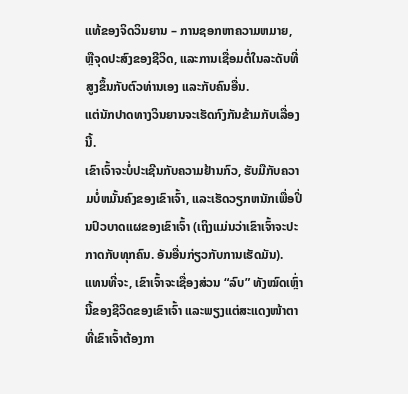ແທ້ຂອງຈິດວິນຍານ – ການຊອກຫາຄວາມຫມາຍ, ຫຼືຈຸດປະສົງຂອງຊີວິດ, ແລະການເຊື່ອມຕໍ່ໃນລະດັບທີ່ສູງຂຶ້ນກັບຕົວທ່ານເອງ ແລະກັບຄົນອື່ນ.
ແຕ່ນັກປາດທາງວິນຍານຈະເຮັດກົງກັນຂ້າມກັບເລື່ອງນີ້.
ເຂົາເຈົ້າຈະບໍ່ປະເຊີນກັບຄວາມຢ້ານກົວ, ຮັບມືກັບຄວາມບໍ່ຫມັ້ນຄົງຂອງເຂົາເຈົ້າ, ແລະເຮັດວຽກຫນັກເພື່ອປິ່ນປົວບາດແຜຂອງເຂົາເຈົ້າ (ເຖິງແມ່ນວ່າເຂົາເຈົ້າຈະປະກາດກັບທຸກຄົນ. ອັນອື່ນກ່ຽວກັບການເຮັດມັນ).
ແທນທີ່ຈະ, ເຂົາເຈົ້າຈະເຊື່ອງສ່ວນ “ລົບ” ທັງໝົດເຫຼົ່ານີ້ຂອງຊີວິດຂອງເຂົາເຈົ້າ ແລະພຽງແຕ່ສະແດງໜ້າຕາທີ່ເຂົາເຈົ້າຕ້ອງກາ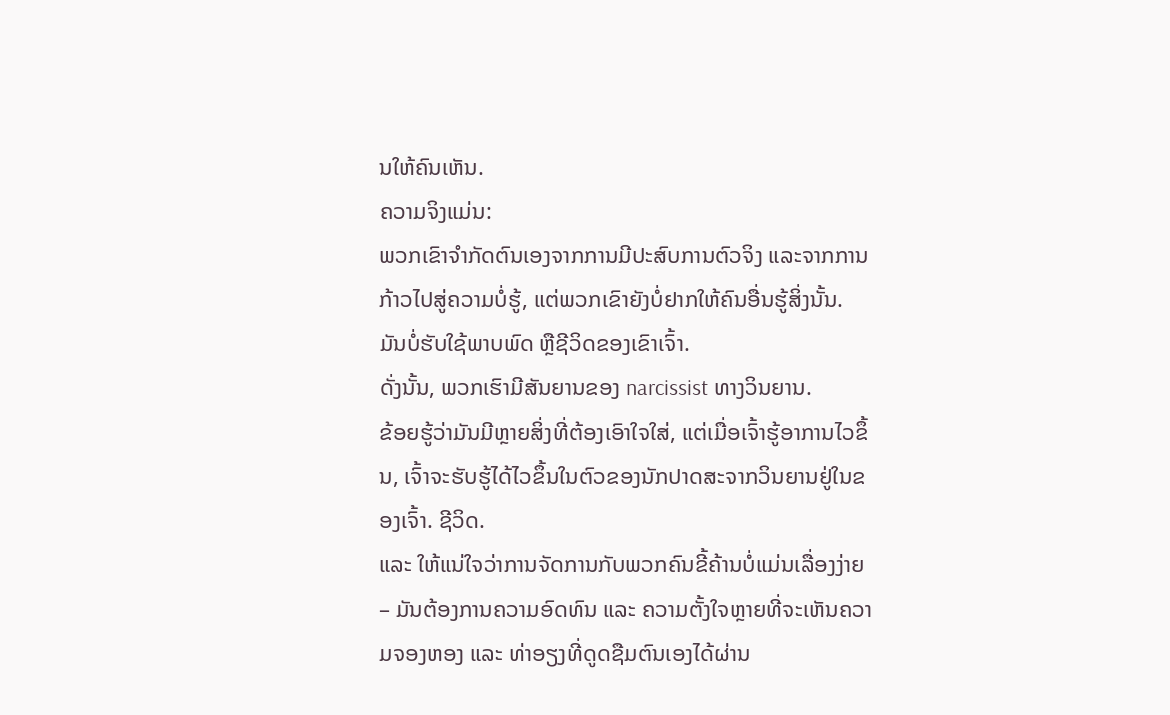ນໃຫ້ຄົນເຫັນ.
ຄວາມຈິງແມ່ນ:
ພວກເຂົາຈຳກັດຕົນເອງຈາກການມີປະສົບການຕົວຈິງ ແລະຈາກການກ້າວໄປສູ່ຄວາມບໍ່ຮູ້, ແຕ່ພວກເຂົາຍັງບໍ່ຢາກໃຫ້ຄົນອື່ນຮູ້ສິ່ງນັ້ນ.
ມັນບໍ່ຮັບໃຊ້ພາບພົດ ຫຼືຊີວິດຂອງເຂົາເຈົ້າ.
ດັ່ງນັ້ນ, ພວກເຮົາມີສັນຍານຂອງ narcissist ທາງວິນຍານ.
ຂ້ອຍຮູ້ວ່າມັນມີຫຼາຍສິ່ງທີ່ຕ້ອງເອົາໃຈໃສ່, ແຕ່ເມື່ອເຈົ້າຮູ້ອາການໄວຂຶ້ນ, ເຈົ້າຈະຮັບຮູ້ໄດ້ໄວຂຶ້ນໃນຕົວຂອງນັກປາດສະຈາກວິນຍານຢູ່ໃນຂອງເຈົ້າ. ຊີວິດ.
ແລະ ໃຫ້ແນ່ໃຈວ່າການຈັດການກັບພວກຄົນຂີ້ຄ້ານບໍ່ແມ່ນເລື່ອງງ່າຍ – ມັນຕ້ອງການຄວາມອົດທົນ ແລະ ຄວາມຕັ້ງໃຈຫຼາຍທີ່ຈະເຫັນຄວາມຈອງຫອງ ແລະ ທ່າອຽງທີ່ດູດຊືມຕົນເອງໄດ້ຜ່ານ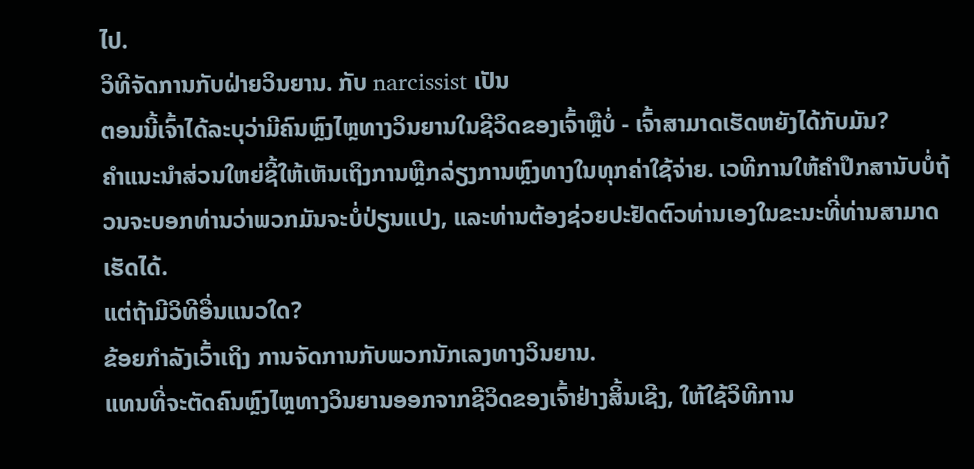ໄປ.
ວິທີຈັດການກັບຝ່າຍວິນຍານ. ກັບ narcissist ເປັນ
ຕອນນີ້ເຈົ້າໄດ້ລະບຸວ່າມີຄົນຫຼົງໄຫຼທາງວິນຍານໃນຊີວິດຂອງເຈົ້າຫຼືບໍ່ - ເຈົ້າສາມາດເຮັດຫຍັງໄດ້ກັບມັນ?
ຄຳແນະນຳສ່ວນໃຫຍ່ຊີ້ໃຫ້ເຫັນເຖິງການຫຼີກລ່ຽງການຫຼົງທາງໃນທຸກຄ່າໃຊ້ຈ່າຍ. ເວທີການໃຫ້ຄໍາປຶກສານັບບໍ່ຖ້ວນຈະບອກທ່ານວ່າພວກມັນຈະບໍ່ປ່ຽນແປງ, ແລະທ່ານຕ້ອງຊ່ວຍປະຢັດຕົວທ່ານເອງໃນຂະນະທີ່ທ່ານສາມາດເຮັດໄດ້.
ແຕ່ຖ້າມີວິທີອື່ນແນວໃດ?
ຂ້ອຍກໍາລັງເວົ້າເຖິງ ການຈັດການກັບພວກນັກເລງທາງວິນຍານ.
ແທນທີ່ຈະຕັດຄົນຫຼົງໄຫຼທາງວິນຍານອອກຈາກຊີວິດຂອງເຈົ້າຢ່າງສິ້ນເຊີງ, ໃຫ້ໃຊ້ວິທີການ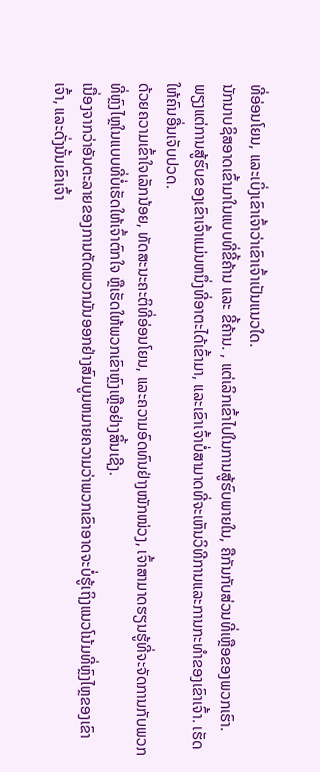ທີ່ອ່ອນໂຍນ, ແລະເບິ່ງເຂົາເຈົ້າວ່າເຂົາເຈົ້າເປັນແນວໃດ.
ນັກນາບຊິສອາດເຂົ້າມາໃນແບບທີ່ຂີ້ຄ້ານ ແລະ ຂີ້ຄ້ານ. , ແຕ່ເລິກເຂົ້າໄປໃນການສູ້ຮົບພາຍໃນ, ຄືກັນກັບສ່ວນທີ່ເຫຼືອຂອງພວກເຮົາ.
ພຽງແຕ່ການສູ້ຮົບຂອງເຂົາເຈົ້າແມ່ນຫນຶ່ງທີ່ອາຕະໄດ້ເຂົ້າມາ, ແລະເຂົາເຈົ້າບໍ່ສາມາດທີ່ຈະເຫັນວິທີການແລະການກະທໍາຂອງເຂົາເຈົ້າ. ເຮັດໃຫ້ຄົນອື່ນເຈັບປວດ.
ດ້ວຍຄວາມເຂົ້າໃຈເລັກນ້ອຍ, ທັດສະນະຄະຕິທີ່ອ່ອນໂຍນ, ແລະຄວາມອົດທົນຢ່າງໜັກໜ່ວງ, ເຈົ້າສາມາດຮຽນຮູ້ທີ່ຈະຈັດການກັບພວກທີ່ຫຼົງໄຫຼໃນແບບທີ່ບໍ່ເຮັດໃຫ້ເຈົ້າຕົກໃຈ ຫຼືເຮັດໃຫ້ພວກເຂົາຫຼົງເຫຼືອຢ່າງສິ້ນເຊີງ.
ເນື່ອງຈາກວ່າອັນຕະລາຍຂອງການຕັດພວກມັນອອກຢ່າງສົມບູນຫມາຍຄວາມວ່າພວກເຂົາອາດຈະບໍ່ຮູ້ເຖິງແນວໂນ້ມທີ່ຫຼົງໄຫຼຂອງເຂົາເຈົ້າ, ແລະດັ່ງນັ້ນເຂົາເຈົ້າ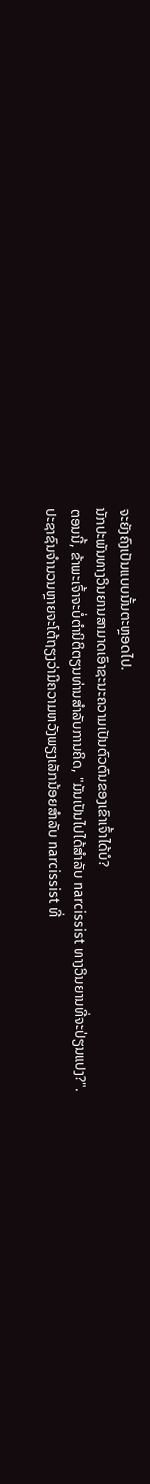ຈະຍັງຄົງເປັນແບບນັ້ນຕະຫຼອດໄປ.
ນັກປະພັນທາງວິນຍານສາມາດເອົາຊະນະຄວາມເປັນຕົວຕົນຂອງເຂົາເຈົ້າໄດ້ບໍ?
ຕອນນີ້, ຂ້າພະເຈົ້າຈະບໍ່ຕໍານິຕິຕຽນທ່ານສໍາລັບການຄິດ, "ມັນເປັນໄປໄດ້ສໍາລັບ narcissist ທາງວິນຍານທີ່ຈະປ່ຽນແປງ?".
ປະຊາຊົນຈໍານວນຫຼາຍຈະໂຕ້ຖຽງວ່າມີຄວາມຫວັງພຽງເລັກນ້ອຍສໍາລັບ narcissist ທີ່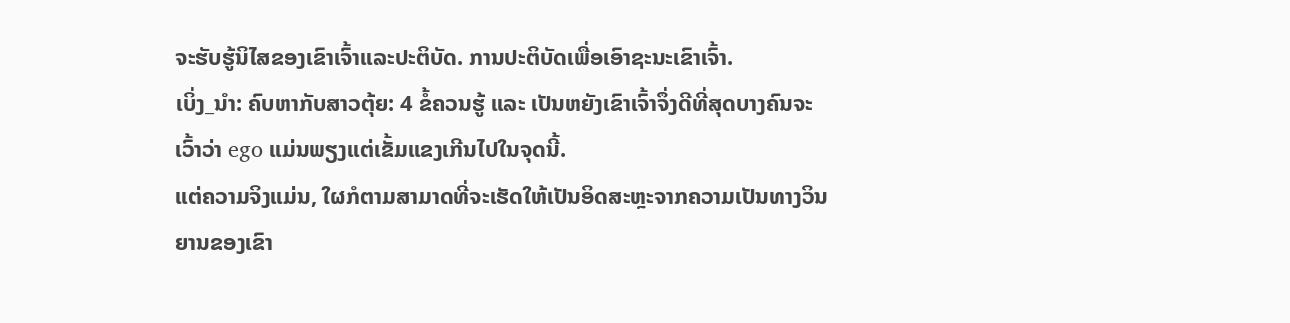ຈະຮັບຮູ້ນິໄສຂອງເຂົາເຈົ້າແລະປະຕິບັດ. ການປະຕິບັດເພື່ອເອົາຊະນະເຂົາເຈົ້າ.
ເບິ່ງ_ນຳ: ຄົບຫາກັບສາວຕຸ້ຍ: 4 ຂໍ້ຄວນຮູ້ ແລະ ເປັນຫຍັງເຂົາເຈົ້າຈຶ່ງດີທີ່ສຸດບາງຄົນຈະເວົ້າວ່າ ego ແມ່ນພຽງແຕ່ເຂັ້ມແຂງເກີນໄປໃນຈຸດນີ້.
ແຕ່ຄວາມຈິງແມ່ນ, ໃຜກໍຕາມສາມາດທີ່ຈະເຮັດໃຫ້ເປັນອິດສະຫຼະຈາກຄວາມເປັນທາງວິນຍານຂອງເຂົາ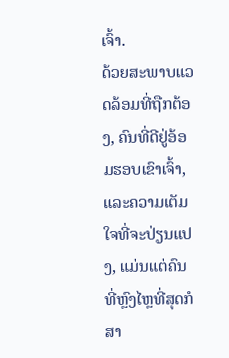ເຈົ້າ.
ດ້ວຍສະພາບແວດລ້ອມທີ່ຖືກຕ້ອງ, ຄົນທີ່ດີຢູ່ອ້ອມຮອບເຂົາເຈົ້າ, ແລະຄວາມເຕັມໃຈທີ່ຈະປ່ຽນແປງ, ແມ່ນແຕ່ຄົນທີ່ຫຼົງໄຫຼທີ່ສຸດກໍສາ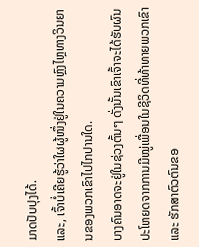ມາດປັບປຸງໄດ້.
ແລະ, ເຈົ້າບໍ່ເຄີຍຮູ້ວ່າໃຜຜູ້ໜຶ່ງຢູ່ໃນຄວາມຫຼົງໄຫຼທາງວິນຍານຂອງພວກເຂົາໄປໄກປານໃດ.
ບາງຄົນອາດຈະຢູ່ໃນຊ່ວງຕົ້ນໆ ດັ່ງນັ້ນເຂົາເຈົ້າຈະໄດ້ຮັບຜົນປະໂຫຍດຈາກການມີໝູ່ເພື່ອນໃນຊີວິດທີ່ທ້າທາຍພວກເຂົາ ແລະ ຮັກສາຕົວຕົນຂອ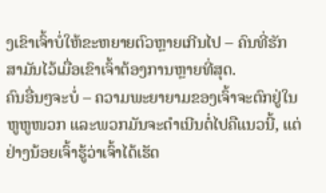ງເຂົາເຈົ້າບໍ່ໃຫ້ຂະຫຍາຍຕົວຫຼາຍເກີນໄປ – ຄົນທີ່ຮັກສາມັນໄວ້ເມື່ອເຂົາເຈົ້າຕ້ອງການຫຼາຍທີ່ສຸດ.
ຄົນອື່ນໆຈະບໍ່ – ຄວາມພະຍາຍາມຂອງເຈົ້າຈະຕົກຢູ່ໃນຫູຫູໜວກ ແລະພວກມັນຈະດຳເນີນຕໍ່ໄປຄືແນວນີ້, ແຕ່ຢ່າງນ້ອຍເຈົ້າຮູ້ວ່າເຈົ້າໄດ້ເຮັດ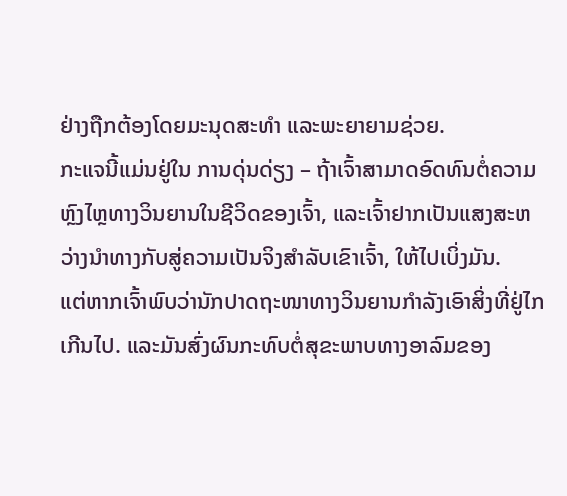ຢ່າງຖືກຕ້ອງໂດຍມະນຸດສະທຳ ແລະພະຍາຍາມຊ່ວຍ.
ກະແຈນີ້ແມ່ນຢູ່ໃນ ການດຸ່ນດ່ຽງ – ຖ້າເຈົ້າສາມາດອົດທົນຕໍ່ຄວາມຫຼົງໄຫຼທາງວິນຍານໃນຊີວິດຂອງເຈົ້າ, ແລະເຈົ້າຢາກເປັນແສງສະຫວ່າງນໍາທາງກັບສູ່ຄວາມເປັນຈິງສໍາລັບເຂົາເຈົ້າ, ໃຫ້ໄປເບິ່ງມັນ.
ແຕ່ຫາກເຈົ້າພົບວ່ານັກປາດຖະໜາທາງວິນຍານກໍາລັງເອົາສິ່ງທີ່ຢູ່ໄກເກີນໄປ. ແລະມັນສົ່ງຜົນກະທົບຕໍ່ສຸຂະພາບທາງອາລົມຂອງ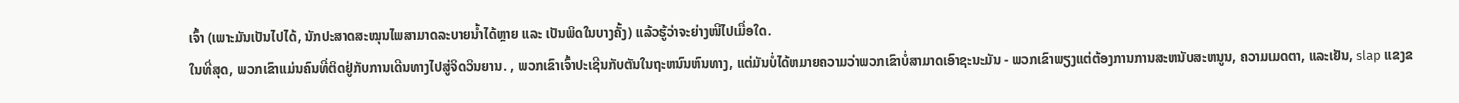ເຈົ້າ (ເພາະມັນເປັນໄປໄດ້, ນັກປະສາດສະໝຸນໄພສາມາດລະບາຍນໍ້າໄດ້ຫຼາຍ ແລະ ເປັນພິດໃນບາງຄັ້ງ) ແລ້ວຮູ້ວ່າຈະຍ່າງໜີໄປເມື່ອໃດ.
ໃນທີ່ສຸດ, ພວກເຂົາແມ່ນຄົນທີ່ຕິດຢູ່ກັບການເດີນທາງໄປສູ່ຈິດວິນຍານ. , ພວກເຂົາເຈົ້າປະເຊີນກັບຕັນໃນຖະຫນົນຫົນທາງ, ແຕ່ມັນບໍ່ໄດ້ຫມາຍຄວາມວ່າພວກເຂົາບໍ່ສາມາດເອົາຊະນະມັນ - ພວກເຂົາພຽງແຕ່ຕ້ອງການການສະຫນັບສະຫນູນ, ຄວາມເມດຕາ, ແລະເຢັນ, slap ແຂງຂ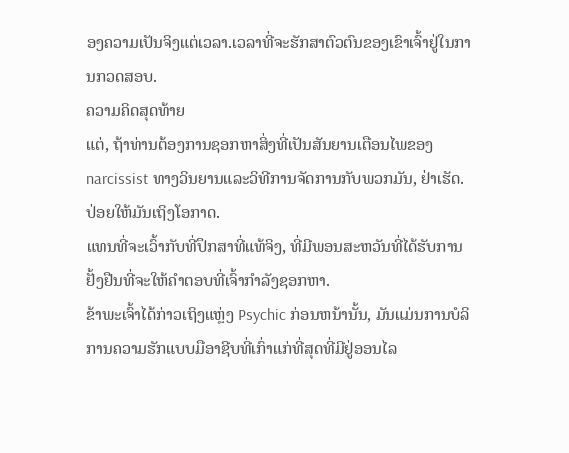ອງຄວາມເປັນຈິງແຕ່ເວລາ.ເວລາທີ່ຈະຮັກສາຕົວຕົນຂອງເຂົາເຈົ້າຢູ່ໃນການກວດສອບ.
ຄວາມຄິດສຸດທ້າຍ
ແຕ່, ຖ້າທ່ານຕ້ອງການຊອກຫາສິ່ງທີ່ເປັນສັນຍານເຕືອນໄພຂອງ narcissist ທາງວິນຍານແລະວິທີການຈັດການກັບພວກມັນ, ຢ່າເຮັດ. ປ່ອຍໃຫ້ມັນເຖິງໂອກາດ.
ແທນທີ່ຈະເວົ້າກັບທີ່ປຶກສາທີ່ແທ້ຈິງ, ທີ່ມີພອນສະຫວັນທີ່ໄດ້ຮັບການຢັ້ງຢືນທີ່ຈະໃຫ້ຄໍາຕອບທີ່ເຈົ້າກໍາລັງຊອກຫາ.
ຂ້າພະເຈົ້າໄດ້ກ່າວເຖິງແຫຼ່ງ Psychic ກ່ອນຫນ້ານັ້ນ, ມັນແມ່ນການບໍລິການຄວາມຮັກແບບມືອາຊີບທີ່ເກົ່າແກ່ທີ່ສຸດທີ່ມີຢູ່ອອນໄລ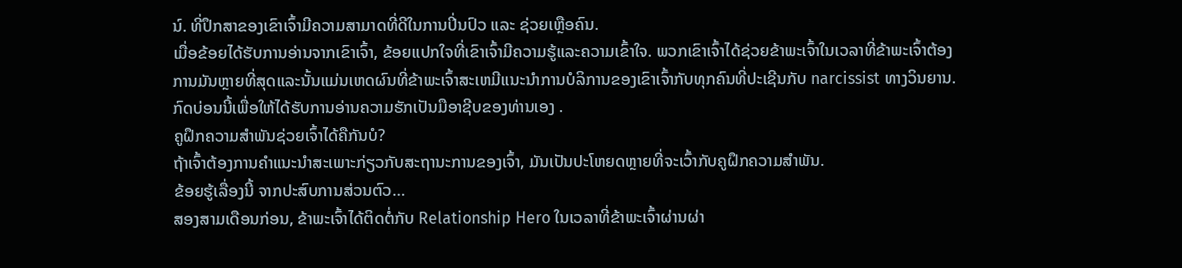ນ໌. ທີ່ປຶກສາຂອງເຂົາເຈົ້າມີຄວາມສາມາດທີ່ດີໃນການປິ່ນປົວ ແລະ ຊ່ວຍເຫຼືອຄົນ.
ເມື່ອຂ້ອຍໄດ້ຮັບການອ່ານຈາກເຂົາເຈົ້າ, ຂ້ອຍແປກໃຈທີ່ເຂົາເຈົ້າມີຄວາມຮູ້ແລະຄວາມເຂົ້າໃຈ. ພວກເຂົາເຈົ້າໄດ້ຊ່ວຍຂ້າພະເຈົ້າໃນເວລາທີ່ຂ້າພະເຈົ້າຕ້ອງການມັນຫຼາຍທີ່ສຸດແລະນັ້ນແມ່ນເຫດຜົນທີ່ຂ້າພະເຈົ້າສະເຫມີແນະນໍາການບໍລິການຂອງເຂົາເຈົ້າກັບທຸກຄົນທີ່ປະເຊີນກັບ narcissist ທາງວິນຍານ.
ກົດບ່ອນນີ້ເພື່ອໃຫ້ໄດ້ຮັບການອ່ານຄວາມຮັກເປັນມືອາຊີບຂອງທ່ານເອງ .
ຄູຝຶກຄວາມສຳພັນຊ່ວຍເຈົ້າໄດ້ຄືກັນບໍ?
ຖ້າເຈົ້າຕ້ອງການຄຳແນະນຳສະເພາະກ່ຽວກັບສະຖານະການຂອງເຈົ້າ, ມັນເປັນປະໂຫຍດຫຼາຍທີ່ຈະເວົ້າກັບຄູຝຶກຄວາມສຳພັນ.
ຂ້ອຍຮູ້ເລື່ອງນີ້ ຈາກປະສົບການສ່ວນຕົວ…
ສອງສາມເດືອນກ່ອນ, ຂ້າພະເຈົ້າໄດ້ຕິດຕໍ່ກັບ Relationship Hero ໃນເວລາທີ່ຂ້າພະເຈົ້າຜ່ານຜ່າ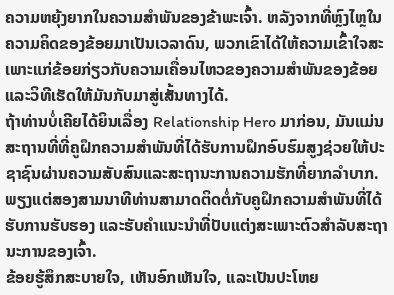ຄວາມຫຍຸ້ງຍາກໃນຄວາມສຳພັນຂອງຂ້າພະເຈົ້າ. ຫລັງຈາກທີ່ຫຼົງໄຫຼໃນຄວາມຄິດຂອງຂ້ອຍມາເປັນເວລາດົນ, ພວກເຂົາໄດ້ໃຫ້ຄວາມເຂົ້າໃຈສະເພາະແກ່ຂ້ອຍກ່ຽວກັບຄວາມເຄື່ອນໄຫວຂອງຄວາມສຳພັນຂອງຂ້ອຍ ແລະວິທີເຮັດໃຫ້ມັນກັບມາສູ່ເສັ້ນທາງໄດ້.
ຖ້າທ່ານບໍ່ເຄີຍໄດ້ຍິນເລື່ອງ Relationship Hero ມາກ່ອນ, ມັນແມ່ນ ສະຖານທີ່ທີ່ຄູຝຶກຄວາມສໍາພັນທີ່ໄດ້ຮັບການຝຶກອົບຮົມສູງຊ່ວຍໃຫ້ປະຊາຊົນຜ່ານຄວາມສັບສົນແລະສະຖານະການຄວາມຮັກທີ່ຍາກລໍາບາກ.
ພຽງແຕ່ສອງສາມນາທີທ່ານສາມາດຕິດຕໍ່ກັບຄູຝຶກຄວາມສຳພັນທີ່ໄດ້ຮັບການຮັບຮອງ ແລະຮັບຄຳແນະນຳທີ່ປັບແຕ່ງສະເພາະຕົວສຳລັບສະຖານະການຂອງເຈົ້າ.
ຂ້ອຍຮູ້ສຶກສະບາຍໃຈ, ເຫັນອົກເຫັນໃຈ, ແລະເປັນປະໂຫຍ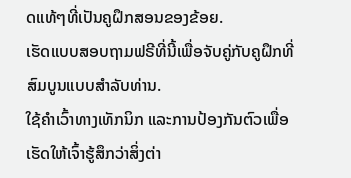ດແທ້ໆທີ່ເປັນຄູຝຶກສອນຂອງຂ້ອຍ.
ເຮັດແບບສອບຖາມຟຣີທີ່ນີ້ເພື່ອຈັບຄູ່ກັບຄູຝຶກທີ່ສົມບູນແບບສໍາລັບທ່ານ.
ໃຊ້ຄຳເວົ້າທາງເທັກນິກ ແລະການປ້ອງກັນຕົວເພື່ອເຮັດໃຫ້ເຈົ້າຮູ້ສຶກວ່າສິ່ງຕ່າ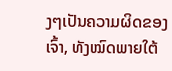ງໆເປັນຄວາມຜິດຂອງເຈົ້າ, ທັງໝົດພາຍໃຕ້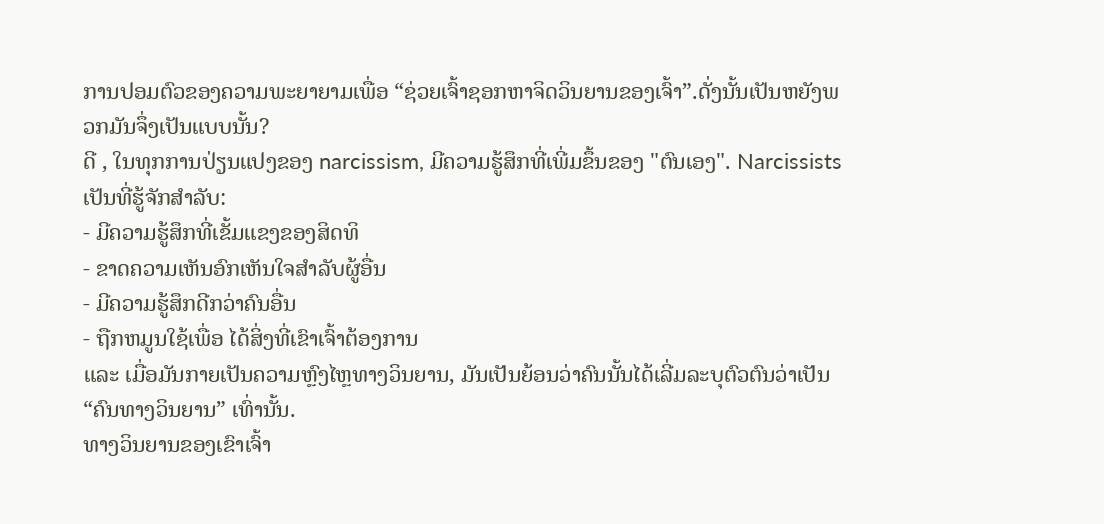ການປອມຕົວຂອງຄວາມພະຍາຍາມເພື່ອ “ຊ່ວຍເຈົ້າຊອກຫາຈິດວິນຍານຂອງເຈົ້າ”.ດັ່ງນັ້ນເປັນຫຍັງພວກມັນຈຶ່ງເປັນແບບນັ້ນ?
ດີ , ໃນທຸກການປ່ຽນແປງຂອງ narcissism, ມີຄວາມຮູ້ສຶກທີ່ເພີ່ມຂຶ້ນຂອງ "ຕົນເອງ". Narcissists ເປັນທີ່ຮູ້ຈັກສໍາລັບ:
- ມີຄວາມຮູ້ສຶກທີ່ເຂັ້ມແຂງຂອງສິດທິ
- ຂາດຄວາມເຫັນອົກເຫັນໃຈສໍາລັບຜູ້ອື່ນ
- ມີຄວາມຮູ້ສຶກດີກວ່າຄົນອື່ນ
- ຖືກຫມູນໃຊ້ເພື່ອ ໄດ້ສິ່ງທີ່ເຂົາເຈົ້າຕ້ອງການ
ແລະ ເມື່ອມັນກາຍເປັນຄວາມຫຼົງໄຫຼທາງວິນຍານ, ມັນເປັນຍ້ອນວ່າຄົນນັ້ນໄດ້ເລີ່ມລະບຸຕົວຕົນວ່າເປັນ “ຄົນທາງວິນຍານ” ເທົ່ານັ້ນ.
ທາງວິນຍານຂອງເຂົາເຈົ້າ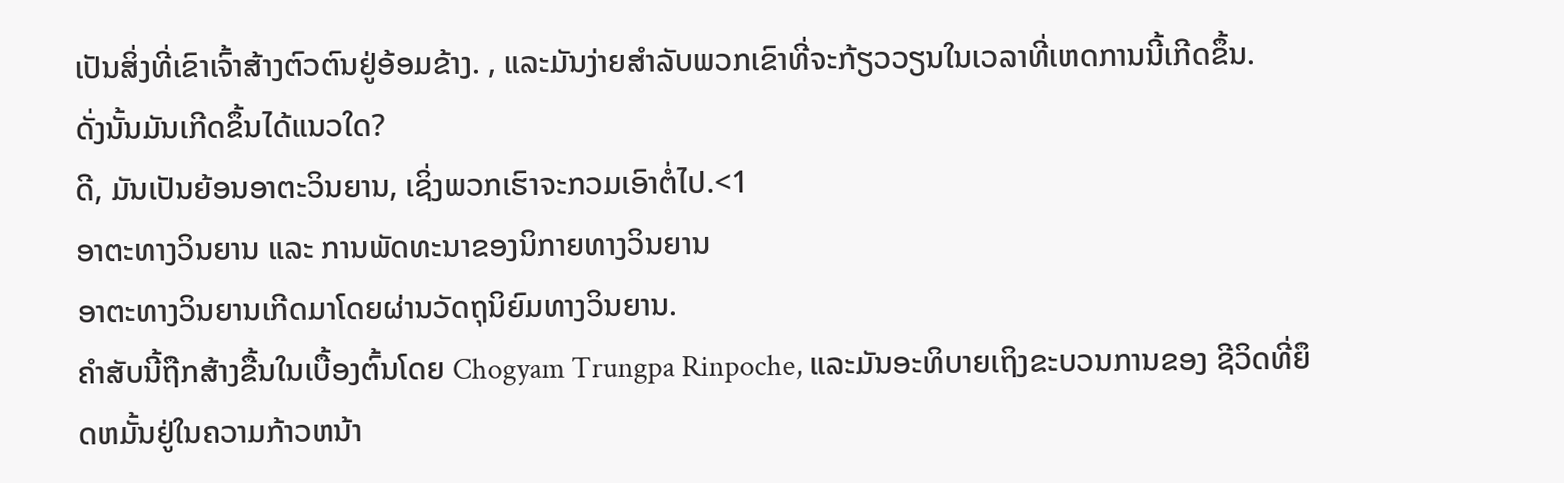ເປັນສິ່ງທີ່ເຂົາເຈົ້າສ້າງຕົວຕົນຢູ່ອ້ອມຂ້າງ. , ແລະມັນງ່າຍສໍາລັບພວກເຂົາທີ່ຈະກ້ຽວວຽນໃນເວລາທີ່ເຫດການນີ້ເກີດຂຶ້ນ.
ດັ່ງນັ້ນມັນເກີດຂຶ້ນໄດ້ແນວໃດ?
ດີ, ມັນເປັນຍ້ອນອາຕະວິນຍານ, ເຊິ່ງພວກເຮົາຈະກວມເອົາຕໍ່ໄປ.<1
ອາຕະທາງວິນຍານ ແລະ ການພັດທະນາຂອງນິກາຍທາງວິນຍານ
ອາຕະທາງວິນຍານເກີດມາໂດຍຜ່ານວັດຖຸນິຍົມທາງວິນຍານ.
ຄຳສັບນີ້ຖືກສ້າງຂື້ນໃນເບື້ອງຕົ້ນໂດຍ Chogyam Trungpa Rinpoche, ແລະມັນອະທິບາຍເຖິງຂະບວນການຂອງ ຊີວິດທີ່ຍຶດຫມັ້ນຢູ່ໃນຄວາມກ້າວຫນ້າ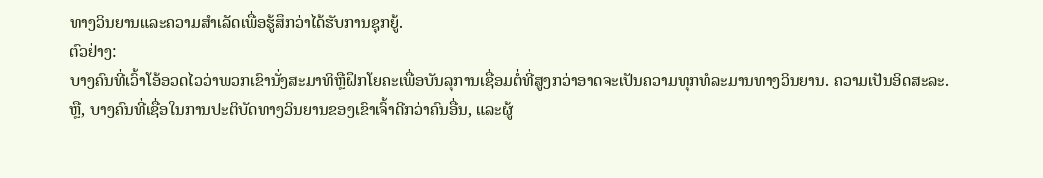ທາງວິນຍານແລະຄວາມສໍາເລັດເພື່ອຮູ້ສຶກວ່າໄດ້ຮັບການຊຸກຍູ້.
ຕົວຢ່າງ:
ບາງຄົນທີ່ເວົ້າໂອ້ອວດໄວວ່າພວກເຂົານັ່ງສະມາທິຫຼືຝຶກໂຍຄະເພື່ອບັນລຸການເຊື່ອມຕໍ່ທີ່ສູງກວ່າອາດຈະເປັນຄວາມທຸກທໍລະມານທາງວິນຍານ. ຄວາມເປັນອິດສະລະ.
ຫຼື, ບາງຄົນທີ່ເຊື່ອໃນການປະຕິບັດທາງວິນຍານຂອງເຂົາເຈົ້າດີກວ່າຄົນອື່ນ, ແລະຜູ້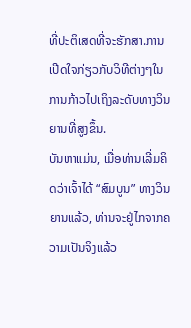ທີ່ປະຕິເສດທີ່ຈະຮັກສາ.ການເປີດໃຈກ່ຽວກັບວິທີຕ່າງໆໃນການກ້າວໄປເຖິງລະດັບທາງວິນຍານທີ່ສູງຂຶ້ນ.
ບັນຫາແມ່ນ, ເມື່ອທ່ານເລີ່ມຄິດວ່າເຈົ້າໄດ້ “ສົມບູນ” ທາງວິນຍານແລ້ວ, ທ່ານຈະຢູ່ໄກຈາກຄວາມເປັນຈິງແລ້ວ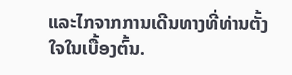ແລະໄກຈາກການເດີນທາງທີ່ທ່ານຕັ້ງໃຈໃນເບື້ອງຕົ້ນ.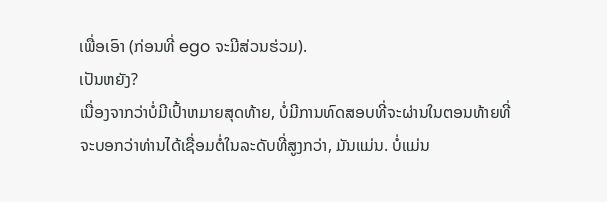ເພື່ອເອົາ (ກ່ອນທີ່ ego ຈະມີສ່ວນຮ່ວມ).
ເປັນຫຍັງ?
ເນື່ອງຈາກວ່າບໍ່ມີເປົ້າຫມາຍສຸດທ້າຍ, ບໍ່ມີການທົດສອບທີ່ຈະຜ່ານໃນຕອນທ້າຍທີ່ຈະບອກວ່າທ່ານໄດ້ເຊື່ອມຕໍ່ໃນລະດັບທີ່ສູງກວ່າ, ມັນແມ່ນ. ບໍ່ແມ່ນ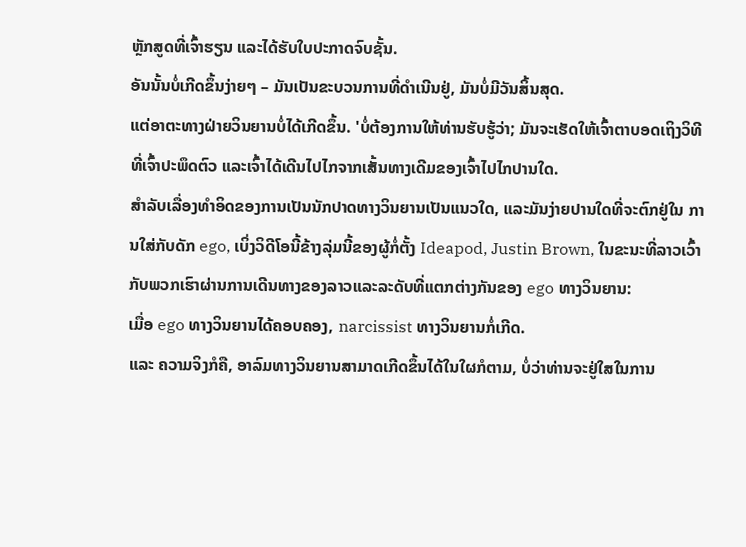ຫຼັກສູດທີ່ເຈົ້າຮຽນ ແລະໄດ້ຮັບໃບປະກາດຈົບຊັ້ນ.
ອັນນັ້ນບໍ່ເກີດຂຶ້ນງ່າຍໆ – ມັນເປັນຂະບວນການທີ່ດຳເນີນຢູ່, ມັນບໍ່ມີວັນສິ້ນສຸດ.
ແຕ່ອາຕະທາງຝ່າຍວິນຍານບໍ່ໄດ້ເກີດຂຶ້ນ. 'ບໍ່ຕ້ອງການໃຫ້ທ່ານຮັບຮູ້ວ່າ; ມັນຈະເຮັດໃຫ້ເຈົ້າຕາບອດເຖິງວິທີທີ່ເຈົ້າປະພຶດຕົວ ແລະເຈົ້າໄດ້ເດີນໄປໄກຈາກເສັ້ນທາງເດີມຂອງເຈົ້າໄປໄກປານໃດ.
ສຳລັບເລື່ອງທຳອິດຂອງການເປັນນັກປາດທາງວິນຍານເປັນແນວໃດ, ແລະມັນງ່າຍປານໃດທີ່ຈະຕົກຢູ່ໃນ ການໃສ່ກັບດັກ ego, ເບິ່ງວິດີໂອນີ້ຂ້າງລຸ່ມນີ້ຂອງຜູ້ກໍ່ຕັ້ງ Ideapod, Justin Brown, ໃນຂະນະທີ່ລາວເວົ້າກັບພວກເຮົາຜ່ານການເດີນທາງຂອງລາວແລະລະດັບທີ່ແຕກຕ່າງກັນຂອງ ego ທາງວິນຍານ:
ເມື່ອ ego ທາງວິນຍານໄດ້ຄອບຄອງ, narcissist ທາງວິນຍານກໍ່ເກີດ.
ແລະ ຄວາມຈິງກໍຄື, ອາລົມທາງວິນຍານສາມາດເກີດຂຶ້ນໄດ້ໃນໃຜກໍຕາມ, ບໍ່ວ່າທ່ານຈະຢູ່ໃສໃນການ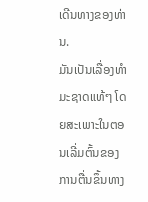ເດີນທາງຂອງທ່ານ.
ມັນເປັນເລື່ອງທໍາມະຊາດແທ້ໆ ໂດຍສະເພາະໃນຕອນເລີ່ມຕົ້ນຂອງການຕື່ນຂຶ້ນທາງ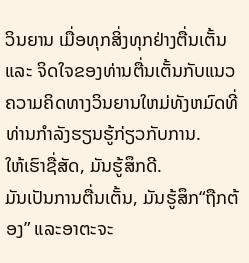ວິນຍານ ເມື່ອທຸກສິ່ງທຸກຢ່າງຕື່ນເຕັ້ນ ແລະ ຈິດໃຈຂອງທ່ານຕື່ນເຕັ້ນກັບແນວຄວາມຄິດທາງວິນຍານໃຫມ່ທັງຫມົດທີ່ທ່ານກໍາລັງຮຽນຮູ້ກ່ຽວກັບການ.
ໃຫ້ເຮົາຊື່ສັດ, ມັນຮູ້ສຶກດີ.
ມັນເປັນການຕື່ນເຕັ້ນ, ມັນຮູ້ສຶກ“ຖືກຕ້ອງ” ແລະອາຕະຈະ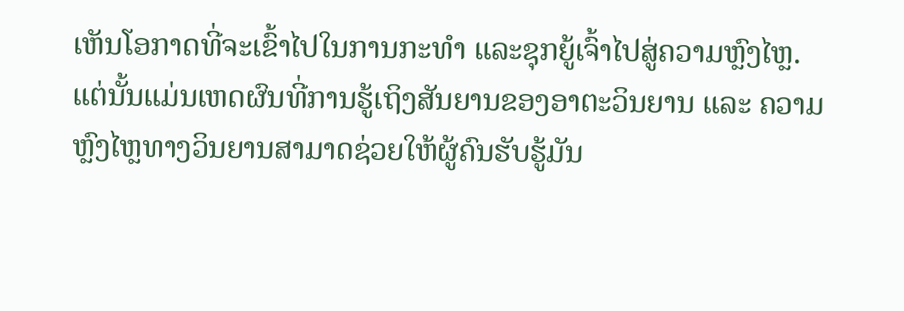ເຫັນໂອກາດທີ່ຈະເຂົ້າໄປໃນການກະທຳ ແລະຊຸກຍູ້ເຈົ້າໄປສູ່ຄວາມຫຼົງໄຫຼ.
ແຕ່ນັ້ນແມ່ນເຫດຜົນທີ່ການຮູ້ເຖິງສັນຍານຂອງອາຕະວິນຍານ ແລະ ຄວາມຫຼົງໄຫຼທາງວິນຍານສາມາດຊ່ວຍໃຫ້ຜູ້ຄົນຮັບຮູ້ມັນ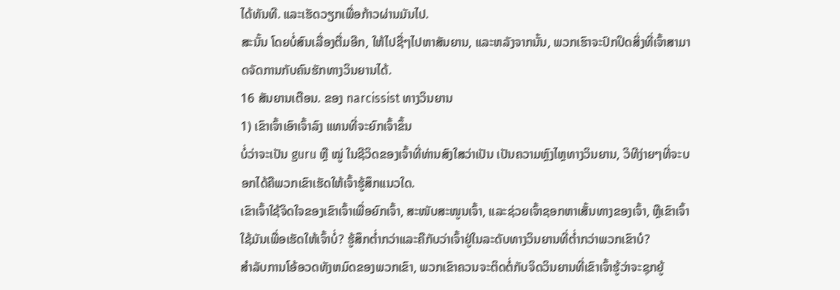ໄດ້ທັນທີ. ແລະເຮັດວຽກເພື່ອກ້າວຜ່ານມັນໄປ.
ສະນັ້ນ ໂດຍບໍ່ສົນເລື່ອງຕື່ມອີກ, ໃຫ້ໄປຊື່ໆໄປຫາສັນຍານ, ແລະຫລັງຈາກນັ້ນ, ພວກເຮົາຈະປົກປິດສິ່ງທີ່ເຈົ້າສາມາດຈັດການກັບຄົນຮັກທາງວິນຍານໄດ້.
16 ສັນຍານເຕືອນ. ຂອງ narcissist ທາງວິນຍານ
1) ເຂົາເຈົ້າເອົາເຈົ້າລົງ ແທນທີ່ຈະຍົກເຈົ້າຂຶ້ນ
ບໍ່ວ່າຈະເປັນ guru ຫຼື ໝູ່ ໃນຊີວິດຂອງເຈົ້າທີ່ທ່ານສົງໃສວ່າເປັນ ເປັນຄວາມຫຼົງໄຫຼທາງວິນຍານ, ວິທີງ່າຍໆທີ່ຈະບອກໄດ້ຄືພວກເຂົາເຮັດໃຫ້ເຈົ້າຮູ້ສຶກແນວໃດ.
ເຂົາເຈົ້າໃຊ້ຈິດໃຈຂອງເຂົາເຈົ້າເພື່ອຍົກເຈົ້າ, ສະໜັບສະໜູນເຈົ້າ, ແລະຊ່ວຍເຈົ້າຊອກຫາເສັ້ນທາງຂອງເຈົ້າ, ຫຼືເຂົາເຈົ້າໃຊ້ມັນເພື່ອເຮັດໃຫ້ເຈົ້າບໍ່? ຮູ້ສຶກຕ່ຳກວ່າແລະຄືກັບວ່າເຈົ້າຢູ່ໃນລະດັບທາງວິນຍານທີ່ຕ່ຳກວ່າພວກເຂົາບໍ?
ສໍາລັບການໂອ້ອວດທັງຫມົດຂອງພວກເຂົາ, ພວກເຂົາຄວນຈະຕິດຕໍ່ກັບຈິດວິນຍານທີ່ເຂົາເຈົ້າຮູ້ວ່າຈະຊຸກຍູ້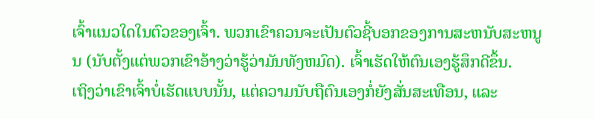ເຈົ້າແນວໃດໃນຕົວຂອງເຈົ້າ. ພວກເຂົາຄວນຈະເປັນຕົວຊີ້ບອກຂອງການສະຫນັບສະຫນູນ (ນັບຕັ້ງແຕ່ພວກເຂົາອ້າງວ່າຮູ້ວ່າມັນທັງຫມົດ). ເຈົ້າເຮັດໃຫ້ຕົນເອງຮູ້ສຶກດີຂຶ້ນ.
ເຖິງວ່າເຂົາເຈົ້າບໍ່ເຮັດແບບນັ້ນ, ແຕ່ຄວາມນັບຖືຕົນເອງກໍ່ຍັງສັ່ນສະເທືອນ, ແລະ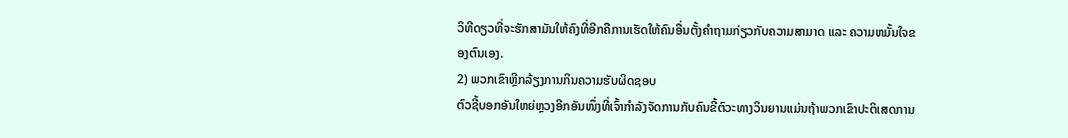ວິທີດຽວທີ່ຈະຮັກສາມັນໃຫ້ຄົງທີ່ອີກຄືການເຮັດໃຫ້ຄົນອື່ນຕັ້ງຄຳຖາມກ່ຽວກັບຄວາມສາມາດ ແລະ ຄວາມຫມັ້ນໃຈຂອງຕົນເອງ.
2) ພວກເຂົາຫຼີກລ້ຽງການກິນຄວາມຮັບຜິດຊອບ
ຕົວຊີ້ບອກອັນໃຫຍ່ຫຼວງອີກອັນໜຶ່ງທີ່ເຈົ້າກຳລັງຈັດການກັບຄົນຂີ້ຕົວະທາງວິນຍານແມ່ນຖ້າພວກເຂົາປະຕິເສດການ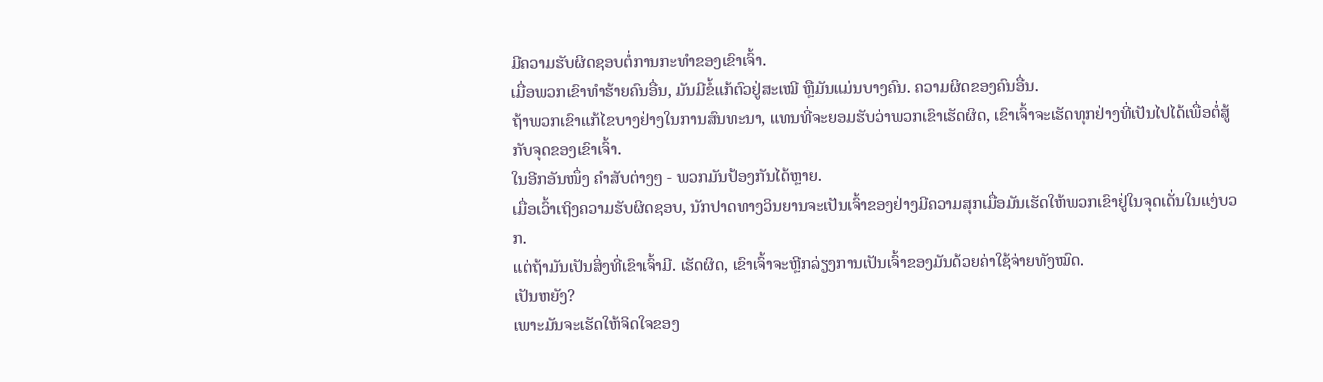ມີຄວາມຮັບຜິດຊອບຕໍ່ການກະທຳຂອງເຂົາເຈົ້າ.
ເມື່ອພວກເຂົາທຳຮ້າຍຄົນອື່ນ, ມັນມີຂໍ້ແກ້ຕົວຢູ່ສະເໝີ ຫຼືມັນແມ່ນບາງຄົນ. ຄວາມຜິດຂອງຄົນອື່ນ.
ຖ້າພວກເຂົາແກ້ໄຂບາງຢ່າງໃນການສົນທະນາ, ແທນທີ່ຈະຍອມຮັບວ່າພວກເຂົາເຮັດຜິດ, ເຂົາເຈົ້າຈະເຮັດທຸກຢ່າງທີ່ເປັນໄປໄດ້ເພື່ອຕໍ່ສູ້ກັບຈຸດຂອງເຂົາເຈົ້າ.
ໃນອີກອັນໜຶ່ງ ຄໍາສັບຕ່າງໆ - ພວກມັນປ້ອງກັນໄດ້ຫຼາຍ.
ເມື່ອເວົ້າເຖິງຄວາມຮັບຜິດຊອບ, ນັກປາດທາງວິນຍານຈະເປັນເຈົ້າຂອງຢ່າງມີຄວາມສຸກເມື່ອມັນເຮັດໃຫ້ພວກເຂົາຢູ່ໃນຈຸດເດັ່ນໃນແງ່ບວກ.
ແຕ່ຖ້າມັນເປັນສິ່ງທີ່ເຂົາເຈົ້າມີ. ເຮັດຜິດ, ເຂົາເຈົ້າຈະຫຼີກລ່ຽງການເປັນເຈົ້າຂອງມັນດ້ວຍຄ່າໃຊ້ຈ່າຍທັງໝົດ.
ເປັນຫຍັງ?
ເພາະມັນຈະເຮັດໃຫ້ຈິດໃຈຂອງ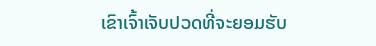ເຂົາເຈົ້າເຈັບປວດທີ່ຈະຍອມຮັບ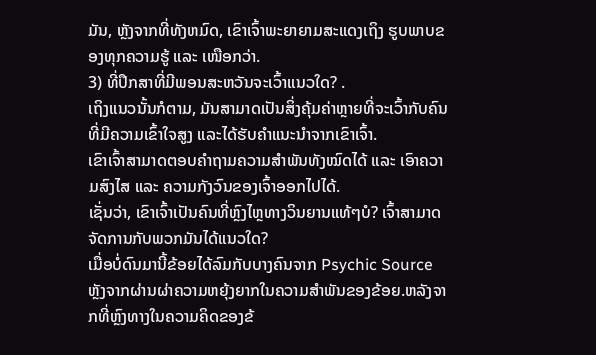ມັນ, ຫຼັງຈາກທີ່ທັງຫມົດ, ເຂົາເຈົ້າພະຍາຍາມສະແດງເຖິງ ຮູບພາບຂອງທຸກຄວາມຮູ້ ແລະ ເໜືອກວ່າ.
3) ທີ່ປຶກສາທີ່ມີພອນສະຫວັນຈະເວົ້າແນວໃດ? .
ເຖິງແນວນັ້ນກໍຕາມ, ມັນສາມາດເປັນສິ່ງຄຸ້ມຄ່າຫຼາຍທີ່ຈະເວົ້າກັບຄົນທີ່ມີຄວາມເຂົ້າໃຈສູງ ແລະໄດ້ຮັບຄຳແນະນຳຈາກເຂົາເຈົ້າ.
ເຂົາເຈົ້າສາມາດຕອບຄຳຖາມຄວາມສຳພັນທັງໝົດໄດ້ ແລະ ເອົາຄວາມສົງໄສ ແລະ ຄວາມກັງວົນຂອງເຈົ້າອອກໄປໄດ້.
ເຊັ່ນວ່າ, ເຂົາເຈົ້າເປັນຄົນທີ່ຫຼົງໄຫຼທາງວິນຍານແທ້ໆບໍ? ເຈົ້າສາມາດຈັດການກັບພວກມັນໄດ້ແນວໃດ?
ເມື່ອບໍ່ດົນມານີ້ຂ້ອຍໄດ້ລົມກັບບາງຄົນຈາກ Psychic Source ຫຼັງຈາກຜ່ານຜ່າຄວາມຫຍຸ້ງຍາກໃນຄວາມສຳພັນຂອງຂ້ອຍ.ຫລັງຈາກທີ່ຫຼົງທາງໃນຄວາມຄິດຂອງຂ້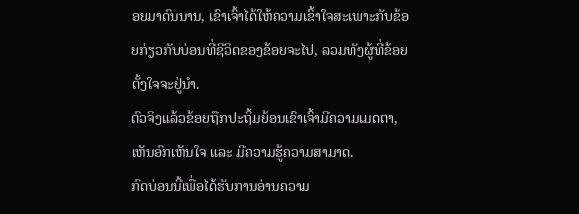ອຍມາດົນນານ, ເຂົາເຈົ້າໄດ້ໃຫ້ຄວາມເຂົ້າໃຈສະເພາະກັບຂ້ອຍກ່ຽວກັບບ່ອນທີ່ຊີວິດຂອງຂ້ອຍຈະໄປ, ລວມທັງຜູ້ທີ່ຂ້ອຍຕັ້ງໃຈຈະຢູ່ນຳ.
ຕົວຈິງແລ້ວຂ້ອຍຖືກປະຖິ້ມຍ້ອນເຂົາເຈົ້າມີຄວາມເມດຕາ, ເຫັນອົກເຫັນໃຈ ແລະ ມີຄວາມຮູ້ຄວາມສາມາດ.
ກົດບ່ອນນີ້ເພື່ອໄດ້ຮັບການອ່ານຄວາມ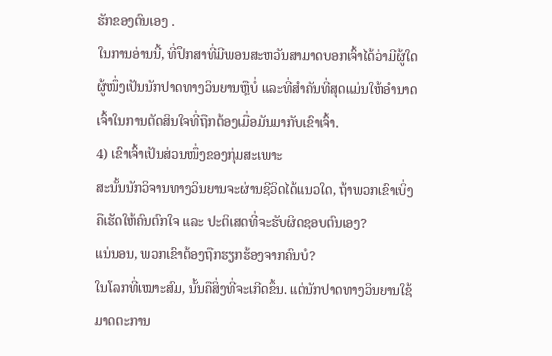ຮັກຂອງຕົນເອງ .
ໃນການອ່ານນີ້, ທີ່ປຶກສາທີ່ມີພອນສະຫວັນສາມາດບອກເຈົ້າໄດ້ວ່າມີຜູ້ໃດຜູ້ໜຶ່ງເປັນນັກປາດທາງວິນຍານຫຼືບໍ່ ແລະທີ່ສຳຄັນທີ່ສຸດແມ່ນໃຫ້ອຳນາດເຈົ້າໃນການຕັດສິນໃຈທີ່ຖືກຕ້ອງເມື່ອມັນມາກັບເຂົາເຈົ້າ.
4) ເຂົາເຈົ້າເປັນສ່ວນໜຶ່ງຂອງກຸ່ມສະເພາະ
ສະນັ້ນນັກວິຈານທາງວິນຍານຈະຜ່ານຊີວິດໄດ້ແນວໃດ, ຖ້າພວກເຂົາເບິ່ງຄືເຮັດໃຫ້ຄົນຕົກໃຈ ແລະ ປະຕິເສດທີ່ຈະຮັບຜິດຊອບຕົນເອງ?
ແນ່ນອນ, ພວກເຂົາຕ້ອງຖືກຮຽກຮ້ອງຈາກຄົນບໍ?
ໃນໂລກທີ່ເໝາະສົມ, ນັ້ນຄືສິ່ງທີ່ຈະເກີດຂຶ້ນ. ແຕ່ນັກປາດທາງວິນຍານໃຊ້ມາດຕະການ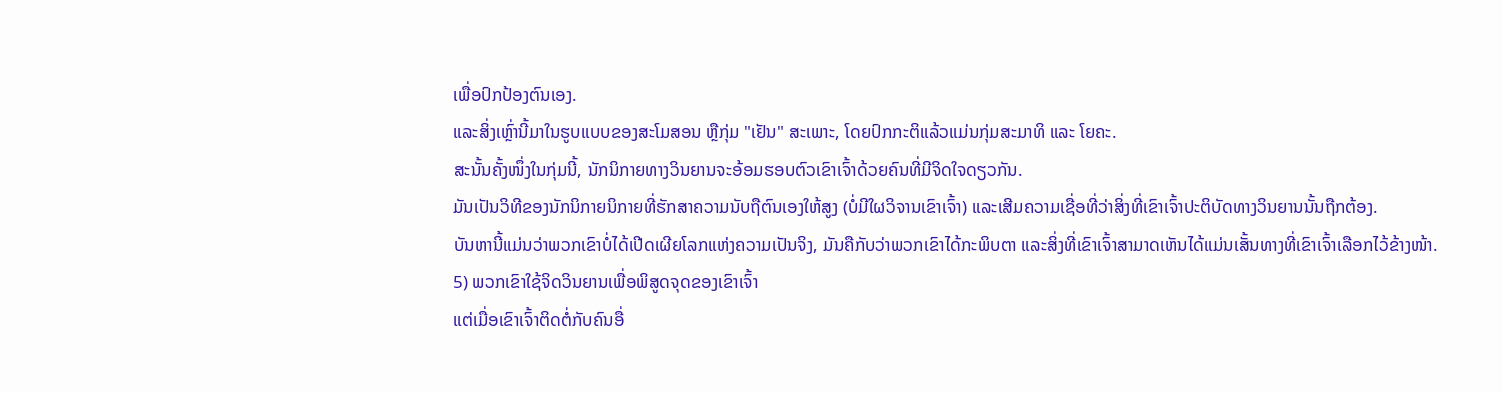ເພື່ອປົກປ້ອງຕົນເອງ.
ແລະສິ່ງເຫຼົ່ານີ້ມາໃນຮູບແບບຂອງສະໂມສອນ ຫຼືກຸ່ມ "ເຢັນ" ສະເພາະ, ໂດຍປົກກະຕິແລ້ວແມ່ນກຸ່ມສະມາທິ ແລະ ໂຍຄະ.
ສະນັ້ນຄັ້ງໜຶ່ງໃນກຸ່ມນີ້, ນັກນິກາຍທາງວິນຍານຈະອ້ອມຮອບຕົວເຂົາເຈົ້າດ້ວຍຄົນທີ່ມີຈິດໃຈດຽວກັນ.
ມັນເປັນວິທີຂອງນັກນິກາຍນິກາຍທີ່ຮັກສາຄວາມນັບຖືຕົນເອງໃຫ້ສູງ (ບໍ່ມີໃຜວິຈານເຂົາເຈົ້າ) ແລະເສີມຄວາມເຊື່ອທີ່ວ່າສິ່ງທີ່ເຂົາເຈົ້າປະຕິບັດທາງວິນຍານນັ້ນຖືກຕ້ອງ.
ບັນຫານີ້ແມ່ນວ່າພວກເຂົາບໍ່ໄດ້ເປີດເຜີຍໂລກແຫ່ງຄວາມເປັນຈິງ, ມັນຄືກັບວ່າພວກເຂົາໄດ້ກະພິບຕາ ແລະສິ່ງທີ່ເຂົາເຈົ້າສາມາດເຫັນໄດ້ແມ່ນເສັ້ນທາງທີ່ເຂົາເຈົ້າເລືອກໄວ້ຂ້າງໜ້າ.
5) ພວກເຂົາໃຊ້ຈິດວິນຍານເພື່ອພິສູດຈຸດຂອງເຂົາເຈົ້າ
ແຕ່ເມື່ອເຂົາເຈົ້າຕິດຕໍ່ກັບຄົນອື່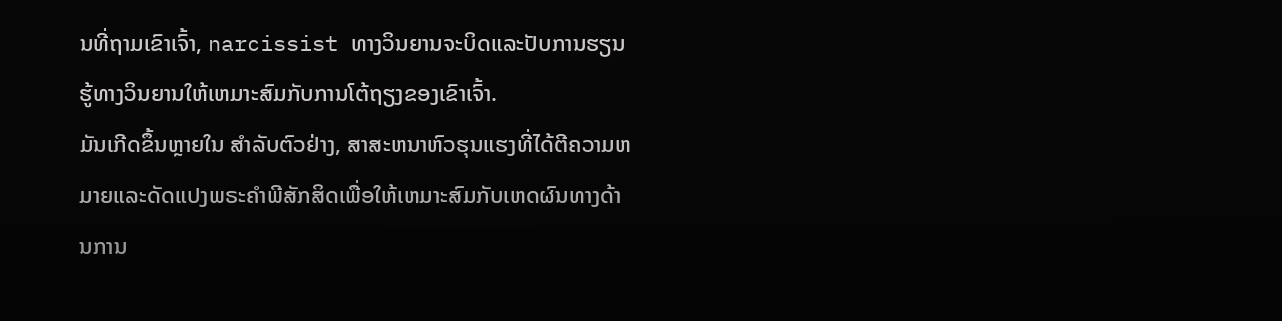ນທີ່ຖາມເຂົາເຈົ້າ, narcissist ທາງວິນຍານຈະບິດແລະປັບການຮຽນຮູ້ທາງວິນຍານໃຫ້ເຫມາະສົມກັບການໂຕ້ຖຽງຂອງເຂົາເຈົ້າ.
ມັນເກີດຂຶ້ນຫຼາຍໃນ ສໍາລັບຕົວຢ່າງ, ສາສະຫນາຫົວຮຸນແຮງທີ່ໄດ້ຕີຄວາມຫມາຍແລະດັດແປງພຣະຄໍາພີສັກສິດເພື່ອໃຫ້ເຫມາະສົມກັບເຫດຜົນທາງດ້ານການ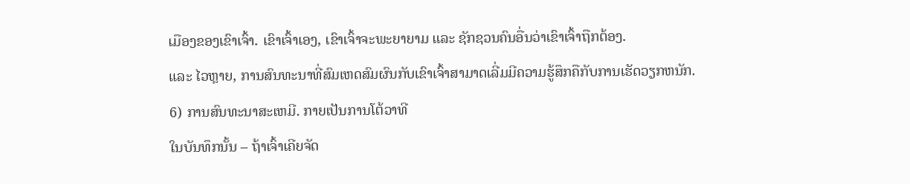ເມືອງຂອງເຂົາເຈົ້າ. ເຂົາເຈົ້າເອງ, ເຂົາເຈົ້າຈະພະຍາຍາມ ແລະ ຊັກຊວນຄົນອື່ນວ່າເຂົາເຈົ້າຖືກຕ້ອງ.
ແລະ ໄວຫຼາຍ, ການສົນທະນາທີ່ສົມເຫດສົມຜົນກັບເຂົາເຈົ້າສາມາດເລີ່ມມີຄວາມຮູ້ສຶກຄືກັບການເຮັດວຽກຫນັກ.
6) ການສົນທະນາສະເຫມີ. ກາຍເປັນການໂຕ້ວາທີ
ໃນບັນທຶກນັ້ນ – ຖ້າເຈົ້າເຄີຍຈັດ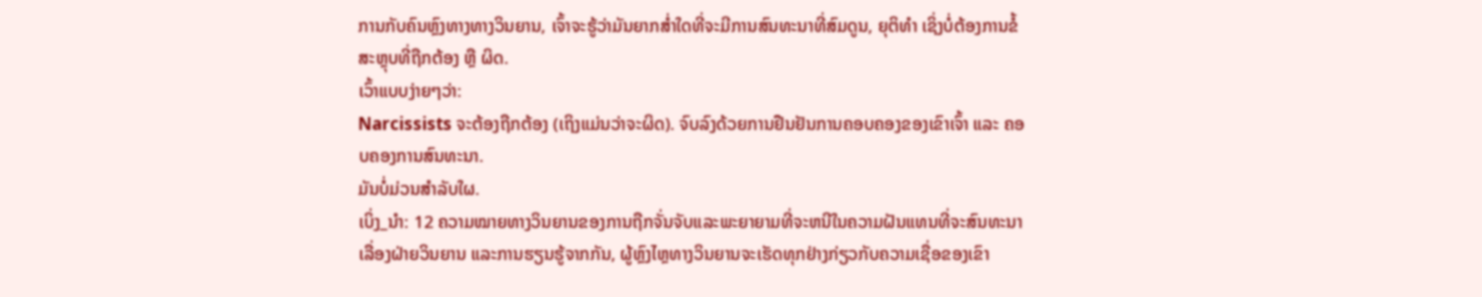ການກັບຄົນຫຼົງທາງທາງວິນຍານ, ເຈົ້າຈະຮູ້ວ່າມັນຍາກສໍ່າໃດທີ່ຈະມີການສົນທະນາທີ່ສົມດູນ, ຍຸຕິທຳ ເຊິ່ງບໍ່ຕ້ອງການຂໍ້ສະຫຼຸບທີ່ຖືກຕ້ອງ ຫຼື ຜິດ.
ເວົ້າແບບງ່າຍໆວ່າ:
Narcissists ຈະຕ້ອງຖືກຕ້ອງ (ເຖິງແມ່ນວ່າຈະຜິດ). ຈົບລົງດ້ວຍການຢືນຢັນການຄອບຄອງຂອງເຂົາເຈົ້າ ແລະ ຄອບຄອງການສົນທະນາ.
ມັນບໍ່ມ່ວນສຳລັບໃຜ.
ເບິ່ງ_ນຳ: 12 ຄວາມໝາຍທາງວິນຍານຂອງການຖືກຈັ່ນຈັບແລະພະຍາຍາມທີ່ຈະຫນີໃນຄວາມຝັນແທນທີ່ຈະສົນທະນາເລື່ອງຝ່າຍວິນຍານ ແລະການຮຽນຮູ້ຈາກກັນ, ຜູ້ຫຼົງໄຫຼທາງວິນຍານຈະເຮັດທຸກຢ່າງກ່ຽວກັບຄວາມເຊື່ອຂອງເຂົາ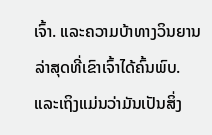ເຈົ້າ. ແລະຄວາມບ້າທາງວິນຍານລ່າສຸດທີ່ເຂົາເຈົ້າໄດ້ຄົ້ນພົບ.
ແລະເຖິງແມ່ນວ່າມັນເປັນສິ່ງ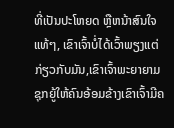ທີ່ເປັນປະໂຫຍດ ຫຼືຫນ້າສົນໃຈແທ້ໆ, ເຂົາເຈົ້າບໍ່ໄດ້ເວົ້າພຽງແຕ່ກ່ຽວກັບມັນ,ເຂົາເຈົ້າພະຍາຍາມຊຸກຍູ້ໃຫ້ຄົນອ້ອມຂ້າງເຂົາເຈົ້າມີຄ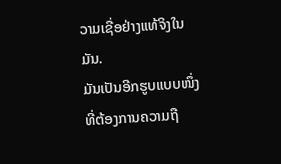ວາມເຊື່ອຢ່າງແທ້ຈິງໃນມັນ.
ມັນເປັນອີກຮູບແບບໜຶ່ງທີ່ຕ້ອງການຄວາມຖື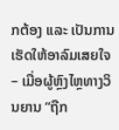ກຕ້ອງ ແລະ ເປັນການເຮັດໃຫ້ອາລົມເສຍໃຈ – ເມື່ອຜູ້ຫຼົງໄຫຼທາງວິນຍານ “ຖືກ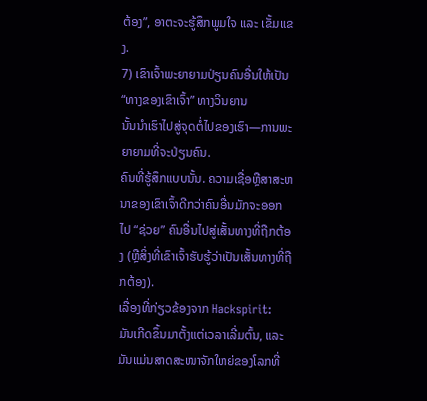ຕ້ອງ”, ອາຕະຈະຮູ້ສຶກພູມໃຈ ແລະ ເຂັ້ມແຂງ.
7) ເຂົາເຈົ້າພະຍາຍາມປ່ຽນຄົນອື່ນໃຫ້ເປັນ “ທາງຂອງເຂົາເຈົ້າ” ທາງວິນຍານ
ນັ້ນນຳເຮົາໄປສູ່ຈຸດຕໍ່ໄປຂອງເຮົາ—ການພະຍາຍາມທີ່ຈະປ່ຽນຄົນ.
ຄົນທີ່ຮູ້ສຶກແບບນັ້ນ. ຄວາມເຊື່ອຫຼືສາສະຫນາຂອງເຂົາເຈົ້າດີກວ່າຄົນອື່ນມັກຈະອອກໄປ “ຊ່ວຍ” ຄົນອື່ນໄປສູ່ເສັ້ນທາງທີ່ຖືກຕ້ອງ (ຫຼືສິ່ງທີ່ເຂົາເຈົ້າຮັບຮູ້ວ່າເປັນເສັ້ນທາງທີ່ຖືກຕ້ອງ).
ເລື່ອງທີ່ກ່ຽວຂ້ອງຈາກ Hackspirit:
ມັນເກີດຂຶ້ນມາຕັ້ງແຕ່ເວລາເລີ່ມຕົ້ນ, ແລະມັນແມ່ນສາດສະໜາຈັກໃຫຍ່ຂອງໂລກທີ່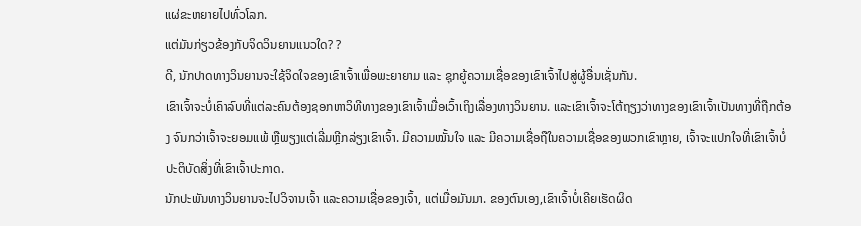ແຜ່ຂະຫຍາຍໄປທົ່ວໂລກ.
ແຕ່ມັນກ່ຽວຂ້ອງກັບຈິດວິນຍານແນວໃດ? ?
ດີ, ນັກປາດທາງວິນຍານຈະໃຊ້ຈິດໃຈຂອງເຂົາເຈົ້າເພື່ອພະຍາຍາມ ແລະ ຊຸກຍູ້ຄວາມເຊື່ອຂອງເຂົາເຈົ້າໄປສູ່ຜູ້ອື່ນເຊັ່ນກັນ.
ເຂົາເຈົ້າຈະບໍ່ເຄົາລົບທີ່ແຕ່ລະຄົນຕ້ອງຊອກຫາວິທີທາງຂອງເຂົາເຈົ້າເມື່ອເວົ້າເຖິງເລື່ອງທາງວິນຍານ. ແລະເຂົາເຈົ້າຈະໂຕ້ຖຽງວ່າທາງຂອງເຂົາເຈົ້າເປັນທາງທີ່ຖືກຕ້ອງ ຈົນກວ່າເຈົ້າຈະຍອມແພ້ ຫຼືພຽງແຕ່ເລີ່ມຫຼີກລ່ຽງເຂົາເຈົ້າ. ມີຄວາມໝັ້ນໃຈ ແລະ ມີຄວາມເຊື່ອຖືໃນຄວາມເຊື່ອຂອງພວກເຂົາຫຼາຍ, ເຈົ້າຈະແປກໃຈທີ່ເຂົາເຈົ້າບໍ່ປະຕິບັດສິ່ງທີ່ເຂົາເຈົ້າປະກາດ.
ນັກປະພັນທາງວິນຍານຈະໄປວິຈານເຈົ້າ ແລະຄວາມເຊື່ອຂອງເຈົ້າ, ແຕ່ເມື່ອມັນມາ. ຂອງຕົນເອງ,ເຂົາເຈົ້າບໍ່ເຄີຍເຮັດຜິດ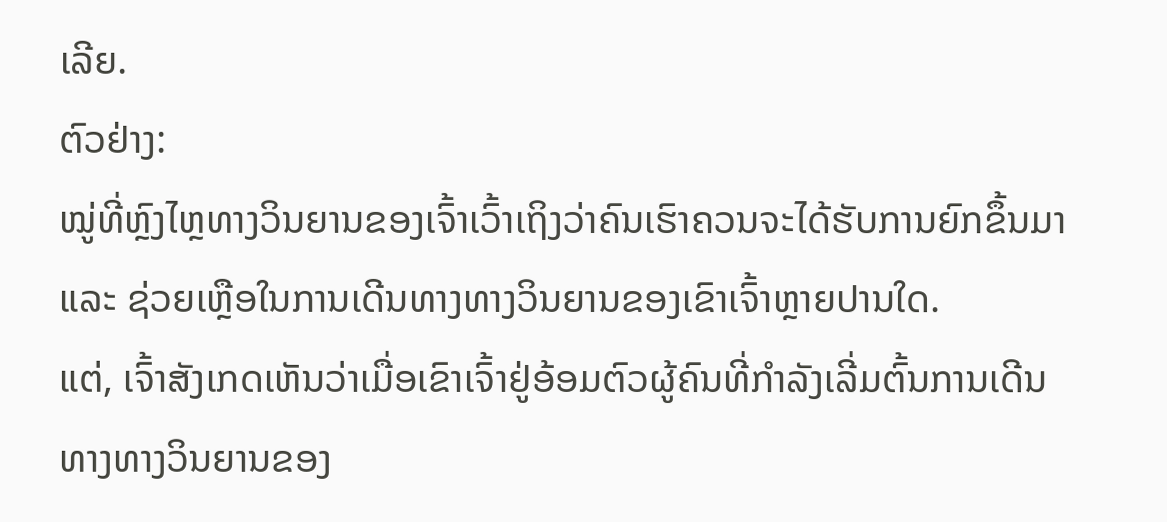ເລີຍ.
ຕົວຢ່າງ:
ໝູ່ທີ່ຫຼົງໄຫຼທາງວິນຍານຂອງເຈົ້າເວົ້າເຖິງວ່າຄົນເຮົາຄວນຈະໄດ້ຮັບການຍົກຂຶ້ນມາ ແລະ ຊ່ວຍເຫຼືອໃນການເດີນທາງທາງວິນຍານຂອງເຂົາເຈົ້າຫຼາຍປານໃດ.
ແຕ່, ເຈົ້າສັງເກດເຫັນວ່າເມື່ອເຂົາເຈົ້າຢູ່ອ້ອມຕົວຜູ້ຄົນທີ່ກໍາລັງເລີ່ມຕົ້ນການເດີນທາງທາງວິນຍານຂອງ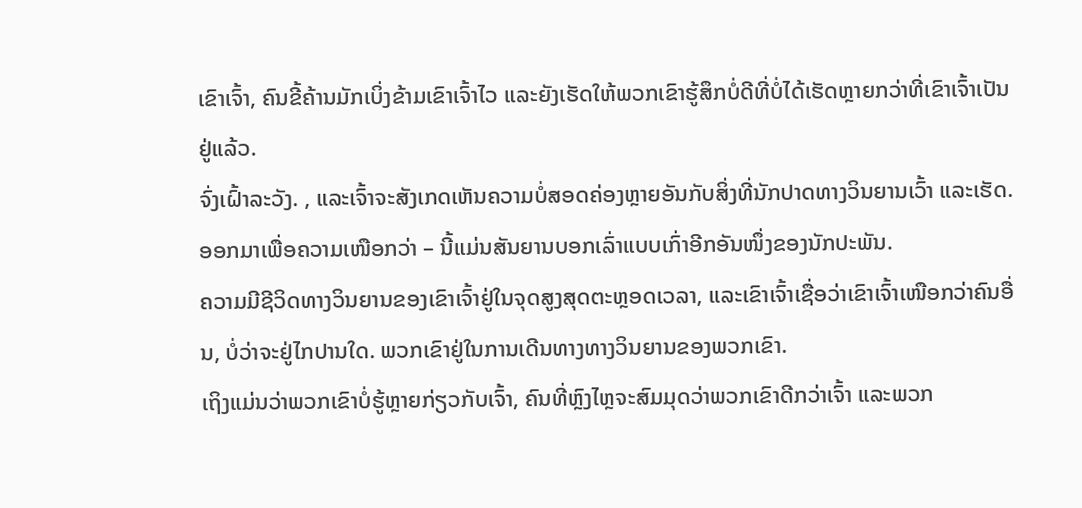ເຂົາເຈົ້າ, ຄົນຂີ້ຄ້ານມັກເບິ່ງຂ້າມເຂົາເຈົ້າໄວ ແລະຍັງເຮັດໃຫ້ພວກເຂົາຮູ້ສຶກບໍ່ດີທີ່ບໍ່ໄດ້ເຮັດຫຼາຍກວ່າທີ່ເຂົາເຈົ້າເປັນຢູ່ແລ້ວ.
ຈົ່ງເຝົ້າລະວັງ. , ແລະເຈົ້າຈະສັງເກດເຫັນຄວາມບໍ່ສອດຄ່ອງຫຼາຍອັນກັບສິ່ງທີ່ນັກປາດທາງວິນຍານເວົ້າ ແລະເຮັດ. ອອກມາເພື່ອຄວາມເໜືອກວ່າ – ນີ້ແມ່ນສັນຍານບອກເລົ່າແບບເກົ່າອີກອັນໜຶ່ງຂອງນັກປະພັນ.
ຄວາມມີຊີວິດທາງວິນຍານຂອງເຂົາເຈົ້າຢູ່ໃນຈຸດສູງສຸດຕະຫຼອດເວລາ, ແລະເຂົາເຈົ້າເຊື່ອວ່າເຂົາເຈົ້າເໜືອກວ່າຄົນອື່ນ, ບໍ່ວ່າຈະຢູ່ໄກປານໃດ. ພວກເຂົາຢູ່ໃນການເດີນທາງທາງວິນຍານຂອງພວກເຂົາ.
ເຖິງແມ່ນວ່າພວກເຂົາບໍ່ຮູ້ຫຼາຍກ່ຽວກັບເຈົ້າ, ຄົນທີ່ຫຼົງໄຫຼຈະສົມມຸດວ່າພວກເຂົາດີກວ່າເຈົ້າ ແລະພວກ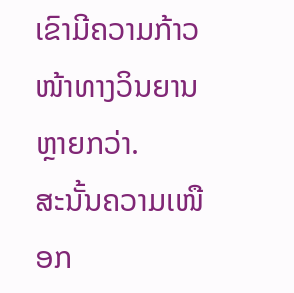ເຂົາມີຄວາມກ້າວໜ້າທາງວິນຍານຫຼາຍກວ່າ.
ສະນັ້ນຄວາມເໜືອກ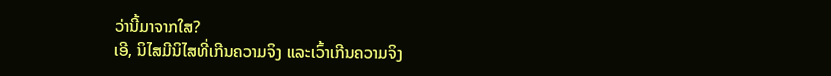ວ່ານີ້ມາຈາກໃສ?
ເອີ, ນິໄສມີນິໄສທີ່ເກີນຄວາມຈິງ ແລະເວົ້າເກີນຄວາມຈິງ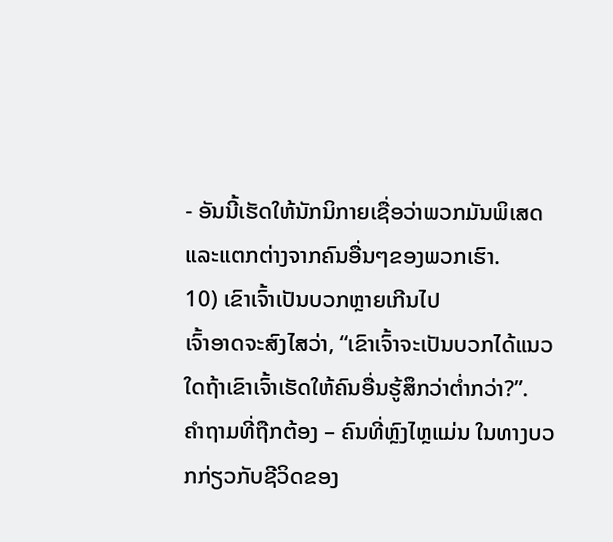- ອັນນີ້ເຮັດໃຫ້ນັກນິກາຍເຊື່ອວ່າພວກມັນພິເສດ ແລະແຕກຕ່າງຈາກຄົນອື່ນໆຂອງພວກເຮົາ.
10) ເຂົາເຈົ້າເປັນບວກຫຼາຍເກີນໄປ
ເຈົ້າອາດຈະສົງໄສວ່າ, “ເຂົາເຈົ້າຈະເປັນບວກໄດ້ແນວໃດຖ້າເຂົາເຈົ້າເຮັດໃຫ້ຄົນອື່ນຮູ້ສຶກວ່າຕໍ່າກວ່າ?”.
ຄຳຖາມທີ່ຖືກຕ້ອງ – ຄົນທີ່ຫຼົງໄຫຼແມ່ນ ໃນທາງບວກກ່ຽວກັບຊີວິດຂອງ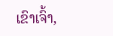ເຂົາເຈົ້າ,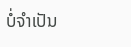ບໍ່ຈໍາເປັນ